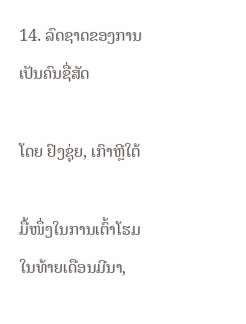14. ລົດຊາດຂອງການເປັນຄົນຊື່ສັດ

ໂດຍ ຢົງຊຸ່ຍ, ເກົາຫຼີໃຕ້

ມື້ໜຶ່ງໃນການເຕົ້າໂຮມໃນທ້າຍເດືອນມີນາ,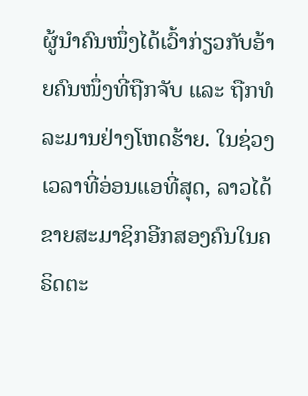ຜູ້ນຳຄົນໜຶ່ງໄດ້ເວົ້າກ່ຽວກັບອ້າຍຄົນໜຶ່ງທີ່ຖືກຈັບ ແລະ ຖືກທໍລະມານຢ່າງໂຫດຮ້າຍ. ໃນຊ່ວງເວລາທີ່ອ່ອນແອທີ່ສຸດ, ລາວໄດ້ຂາຍສະມາຊິກອີກສອງຄົນໃນຄຣິດຕະ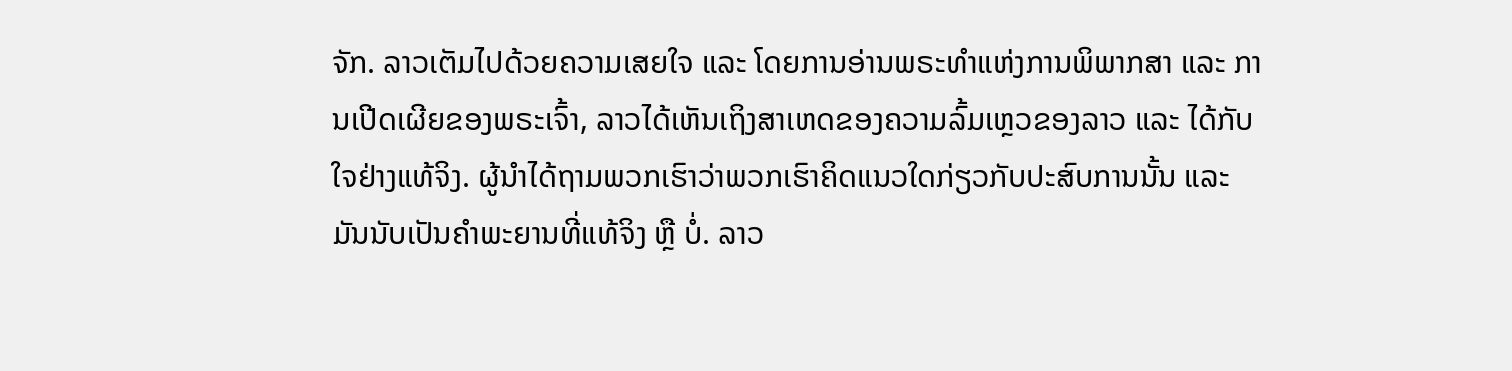ຈັກ. ລາວເຕັມໄປດ້ວຍຄວາມເສຍໃຈ ແລະ ໂດຍການອ່ານພຣະທຳແຫ່ງການພິພາກສາ ແລະ ການເປີດເຜີຍຂອງພຣະເຈົ້າ, ລາວໄດ້ເຫັນເຖິງສາເຫດຂອງຄວາມລົ້ມເຫຼວຂອງລາວ ແລະ ໄດ້ກັບໃຈຢ່າງແທ້ຈິງ. ຜູ້ນຳໄດ້ຖາມພວກເຮົາວ່າພວກເຮົາຄິດແນວໃດກ່ຽວກັບປະສົບການນັ້ນ ແລະ ມັນນັບເປັນຄຳພະຍານທີ່ແທ້ຈິງ ຫຼື ບໍ່. ລາວ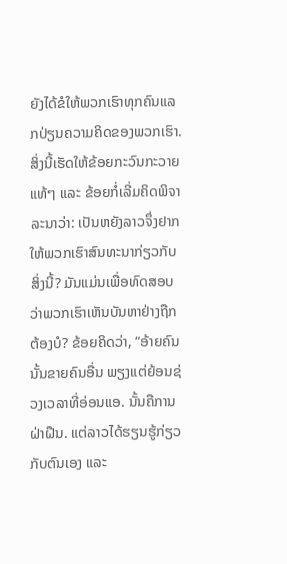ຍັງໄດ້ຂໍໃຫ້ພວກເຮົາທຸກຄົນແລກປ່ຽນຄວາມຄິດຂອງພວກເຮົາ. ສິ່ງນີ້ເຮັດໃຫ້ຂ້ອຍກະວົນກະວາຍແທ້ໆ ແລະ ຂ້ອຍກໍ່ເລີ່ມຄິດພິຈາລະນາວ່າ: ເປັນຫຍັງລາວຈຶ່ງຢາກໃຫ້ພວກເຮົາສົນທະນາກ່ຽວກັບສິ່ງນີ້? ມັນແມ່ນເພື່ອທົດສອບວ່າພວກເຮົາເຫັນບັນຫາຢ່າງຖືກຕ້ອງບໍ? ຂ້ອຍຄິດວ່າ, “ອ້າຍຄົນນັ້ນຂາຍຄົນອື່ນ ພຽງແຕ່ຍ້ອນຊ່ວງເວລາທີ່ອ່ອນແອ. ນັ້ນຄືການຝ່າຝືນ. ແຕ່ລາວໄດ້ຮຽນຮູ້ກ່ຽວກັບຕົນເອງ ແລະ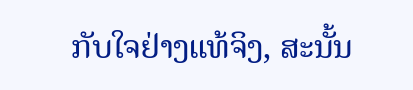ກັບໃຈຢ່າງແທ້ຈິງ, ສະນັ້ນ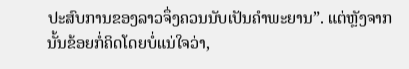ປະສົບການຂອງລາວຈຶ່ງຄວນນັບເປັນຄຳພະຍານ”. ແຕ່ຫຼັງຈາກນັ້ນຂ້ອຍກໍ່ຄິດໂດຍບໍ່ແນ່ໃຈວ່າ,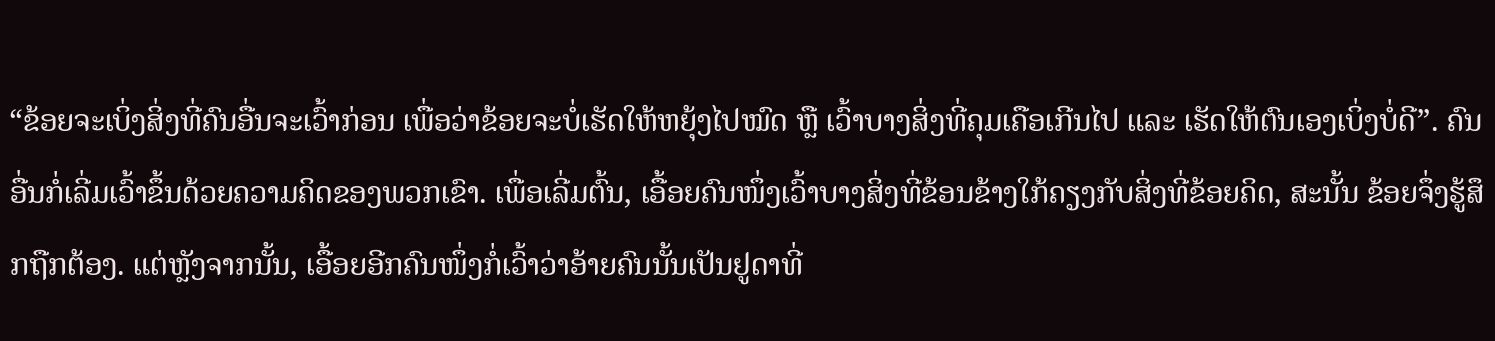“ຂ້ອຍຈະເບິ່ງສິ່ງທີ່ຄົນອື່ນຈະເວົ້າກ່ອນ ເພື່ອວ່າຂ້ອຍຈະບໍ່ເຮັດໃຫ້ຫຍຸ້ງໄປໝົດ ຫຼື ເວົ້າບາງສິ່ງທີ່ຄຸມເຄືອເກີນໄປ ແລະ ເຮັດໃຫ້ຕົນເອງເບິ່ງບໍ່ດີ”. ຄົນອື່ນກໍ່ເລີ່ມເວົ້າຂຶ້ນດ້ວຍຄວາມຄິດຂອງພວກເຂົາ. ເພື່ອເລີ່ມຕົ້ນ, ເອື້ອຍຄົນໜຶ່ງເວົ້າບາງສິ່ງທີ່ຂ້ອນຂ້າງໃກ້ຄຽງກັບສິ່ງທີ່ຂ້ອຍຄິດ, ສະນັ້ນ ຂ້ອຍຈຶ່ງຮູ້ສຶກຖືກຕ້ອງ. ແຕ່ຫຼັງຈາກນັ້ນ, ເອື້ອຍອີກຄົນໜຶ່ງກໍ່ເວົ້າວ່າອ້າຍຄົນນັ້ນເປັນຢູດາທີ່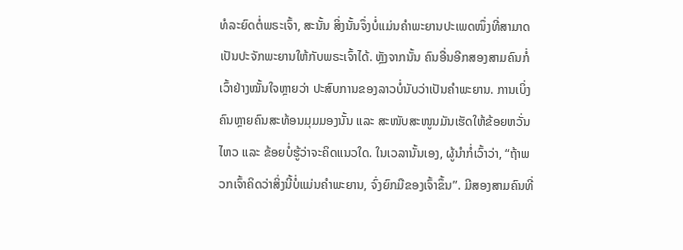ທໍລະຍົດຕໍ່ພຣະເຈົ້າ, ສະນັ້ນ ສິ່ງນັ້ນຈຶ່ງບໍ່ແມ່ນຄຳພະຍານປະເພດໜຶ່ງທີ່ສາມາດເປັນປະຈັກພະຍານໃຫ້ກັບພຣະເຈົ້າໄດ້. ຫຼັງຈາກນັ້ນ ຄົນອື່ນອີກສອງສາມຄົນກໍ່ເວົ້າຢ່າງໝັ້ນໃຈຫຼາຍວ່າ ປະສົບການຂອງລາວບໍ່ນັບວ່າເປັນຄຳພະຍານ. ການເບິ່ງຄົນຫຼາຍຄົນສະທ້ອນມຸມມອງນັ້ນ ແລະ ສະໜັບສະໜູນມັນເຮັດໃຫ້ຂ້ອຍຫວັ່ນໄຫວ ແລະ ຂ້ອຍບໍ່ຮູ້ວ່າຈະຄິດແນວໃດ. ໃນເວລານັ້ນເອງ, ຜູ້ນຳກໍ່ເວົ້າວ່າ, “ຖ້າພວກເຈົ້າຄິດວ່າສິ່ງນີ້ບໍ່ແມ່ນຄຳພະຍານ, ຈົ່ງຍົກມືຂອງເຈົ້າຂຶ້ນ”. ມີສອງສາມຄົນທີ່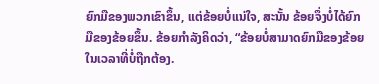ຍົກມືຂອງພວກເຂົາຂຶ້ນ, ແຕ່ຂ້ອຍບໍ່ແນ່ໃຈ, ສະນັ້ນ ຂ້ອຍຈຶ່ງບໍ່ໄດ້ຍົກມືຂອງຂ້ອຍຂຶ້ນ. ຂ້ອຍກຳລັງຄິດວ່າ, “ຂ້ອຍບໍ່ສາມາດຍົກມືຂອງຂ້ອຍໃນເວລາທີ່ບໍ່ຖືກຕ້ອງ.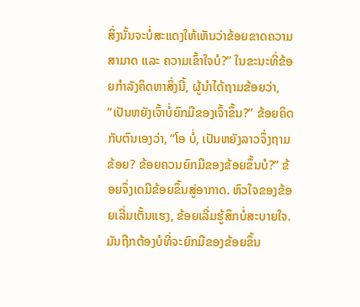ສິ່ງນັ້ນຈະບໍ່ສະແດງໃຫ້ເຫັນວ່າຂ້ອຍຂາດຄວາມສາມາດ ແລະ ຄວາມເຂົ້າໃຈບໍ?” ໃນຂະນະທີ່ຂ້ອຍກຳລັງຄິດຫາສິ່ງນີ້, ຜູ້ນຳໄດ້ຖາມຂ້ອຍວ່າ, “ເປັນຫຍັງເຈົ້າບໍ່ຍົກມືຂອງເຈົ້າຂຶ້ນ?” ຂ້ອຍຄິດກັບຕົນເອງວ່າ, “ໂອ ບໍ່, ເປັນຫຍັງລາວຈຶ່ງຖາມຂ້ອຍ? ຂ້ອຍຄວນຍົກມືຂອງຂ້ອຍຂຶ້ນບໍ?” ຂ້ອຍຈຶ່ງເດມືຂ້ອຍຂຶ້ນສູ່ອາກາດ. ຫົວໃຈຂອງຂ້ອຍເລີ່ມເຕັ້ນແຮງ, ຂ້ອຍເລີ່ມຮູ້ສຶກບໍ່ສະບາຍໃຈ. ມັນຖືກຕ້ອງບໍທີ່ຈະຍົກມືຂອງຂ້ອຍຂຶ້ນ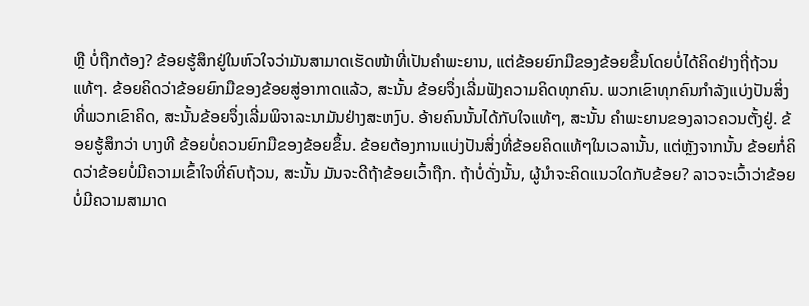ຫຼື ບໍ່ຖືກຕ້ອງ? ຂ້ອຍຮູ້ສຶກຢູ່ໃນຫົວໃຈວ່າມັນສາມາດເຮັດໜ້າທີ່ເປັນຄຳພະຍານ, ແຕ່ຂ້ອຍຍົກມືຂອງຂ້ອຍຂຶ້ນໂດຍບໍ່ໄດ້ຄິດຢ່າງຖີ່ຖ້ວນແທ້ໆ. ຂ້ອຍຄິດວ່າຂ້ອຍຍົກມືຂອງຂ້ອຍສູ່ອາກາດແລ້ວ, ສະນັ້ນ ຂ້ອຍຈຶ່ງເລີ່ມຟັງຄວາມຄິດທຸກຄົນ. ພວກເຂົາທຸກຄົນກຳລັງແບ່ງປັນສິ່ງທີ່ພວກເຂົາຄິດ, ສະນັ້ນຂ້ອຍຈຶ່ງເລີ່ມພິຈາລະນາມັນຢ່າງສະຫງົບ. ອ້າຍຄົນນັ້ນໄດ້ກັບໃຈແທ້ໆ, ສະນັ້ນ ຄຳພະຍານຂອງລາວຄວນຕັ້ງຢູ່. ຂ້ອຍຮູ້ສຶກວ່າ ບາງທີ ຂ້ອຍບໍ່ຄວນຍົກມືຂອງຂ້ອຍຂຶ້ນ. ຂ້ອຍຕ້ອງການແບ່ງປັນສິ່ງທີ່ຂ້ອຍຄິດແທ້ໆໃນເວລານັ້ນ, ແຕ່ຫຼັງຈາກນັ້ນ ຂ້ອຍກໍ່ຄິດວ່າຂ້ອຍບໍ່ມີຄວາມເຂົ້າໃຈທີ່ຄົບຖ້ວນ, ສະນັ້ນ ມັນຈະດີຖ້າຂ້ອຍເວົ້າຖືກ. ຖ້າບໍ່ດັ່ງນັ້ນ, ຜູ້ນຳຈະຄິດແນວໃດກັບຂ້ອຍ? ລາວຈະເວົ້າວ່າຂ້ອຍບໍ່ມີຄວາມສາມາດ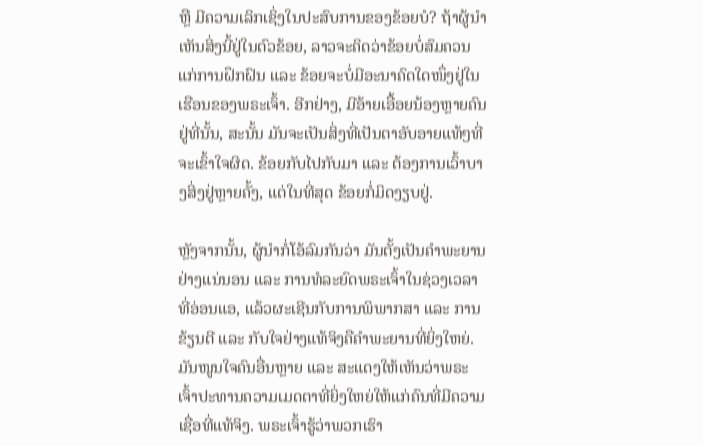ຫຼື ມີຄວາມເລິກເຊິ່ງໃນປະສົບການຂອງຂ້ອຍບໍ? ຖ້າຜູ້ນໍາເຫັນສິ່ງນີ້ຢູ່ໃນຕົວຂ້ອຍ, ລາວຈະຄິດວ່າຂ້ອຍບໍ່ສົມຄວນແກ່ການຝຶກຝົນ ແລະ ຂ້ອຍຈະບໍ່ມີອະນາຄົດໃດໜຶ່ງຢູ່ໃນເຮືອນຂອງພຣະເຈົ້າ. ອີກຢ່າງ, ມີອ້າຍເອື້ອຍນ້ອງຫຼາຍຄົນຢູ່ທີ່ນັ້ນ, ສະນັ້ນ ມັນຈະເປັນສິ່ງທີ່ເປັນຕາອັບອາຍແທ້ໆທີ່ຈະເຂົ້າໃຈຜິດ. ຂ້ອຍກັບໄປກັບມາ ແລະ ຕ້ອງການເວົ້າບາງສິ່ງຢູ່ຫຼາຍຄັ້ງ, ແຕ່ໃນທີ່ສຸດ ຂ້ອຍກໍ່ມິດງຽບຢູ່.

ຫຼັງຈາກນັ້ນ, ຜູ້ນໍາກໍ່ໂອ້ລົມກັນວ່າ ມັນຕັ້ງເປັນຄຳພະຍານຢ່າງແນ່ນອນ ແລະ ການທໍລະຍົດພຣະເຈົ້າໃນຊ່ວງເວລາທີ່ອ່ອນແອ, ແລ້ວຜະເຊີນກັບການພິພາກສາ ແລະ ການຂ້ຽນຕີ ແລະ ກັບໃຈຢ່າງແທ້ຈິງຄືຄຳພະຍານທີ່ຍິ່ງໃຫຍ່. ມັນໜູນໃຈຄົນອື່ນຫຼາຍ ແລະ ສະແດງໃຫ້ເຫັນວ່າພຣະເຈົ້າປະທານຄວາມເມດຕາທີ່ຍິ່ງໃຫຍ່ໃຫ້ແກ່ຄົນທີ່ມີຄວາມເຊື່ອທີ່ແທ້ຈິງ. ພຣະເຈົ້າຮູ້ວ່າພວກເຮົາ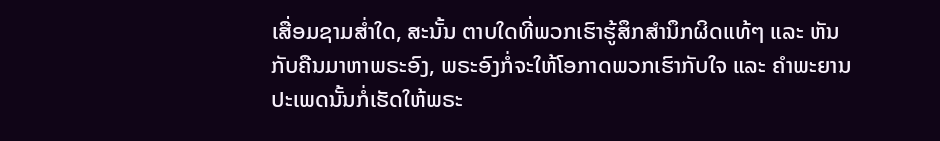ເສື່ອມຊາມສໍ່າໃດ, ສະນັ້ນ ຕາບໃດທີ່ພວກເຮົາຮູ້ສຶກສຳນຶກຜິດແທ້ໆ ແລະ ຫັນກັບຄືນມາຫາພຣະອົງ, ພຣະອົງກໍ່ຈະໃຫ້ໂອກາດພວກເຮົາກັບໃຈ ແລະ ຄຳພະຍານປະເພດນັ້ນກໍ່ເຮັດໃຫ້ພຣະ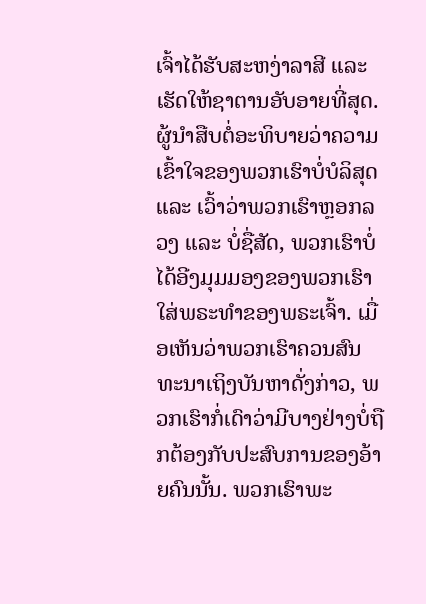ເຈົ້າໄດ້ຮັບສະຫງ່າລາສີ ແລະ ເຮັດໃຫ້ຊາຕານອັບອາຍທີ່ສຸດ. ຜູ້ນໍາສືບຕໍ່ອະທິບາຍວ່າຄວາມເຂົ້າໃຈຂອງພວກເຮົາບໍ່ບໍລິສຸດ ແລະ ເວົ້າວ່າພວກເຮົາຫຼອກລວງ ແລະ ບໍ່ຊື່ສັດ, ພວກເຮົາບໍ່ໄດ້ອີງມຸມມອງຂອງພວກເຮົາໃສ່ພຣະທຳຂອງພຣະເຈົ້າ. ເມື່ອເຫັນວ່າພວກເຮົາຄວນສົນທະນາເຖິງບັນຫາດັ່ງກ່າວ, ພວກເຮົາກໍ່ເດົາວ່າມີບາງຢ່າງບໍ່ຖືກຕ້ອງກັບປະສົບການຂອງອ້າຍຄົນນັ້ນ. ພວກເຮົາພະ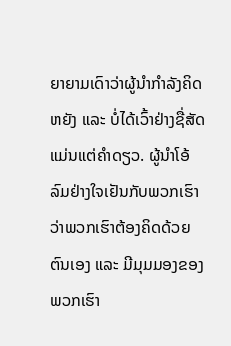ຍາຍາມເດົາວ່າຜູ້ນໍາກຳລັງຄິດຫຍັງ ແລະ ບໍ່ໄດ້ເວົ້າຢ່າງຊື່ສັດແມ່ນແຕ່ຄຳດຽວ. ຜູ້ນຳໂອ້ລົມຢ່າງໃຈເຢັນກັບພວກເຮົາວ່າພວກເຮົາຕ້ອງຄິດດ້ວຍຕົນເອງ ແລະ ມີມຸມມອງຂອງພວກເຮົາ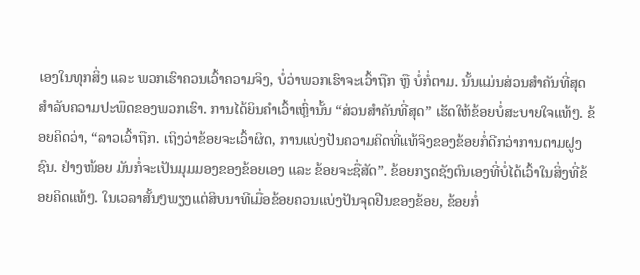ເອງໃນທຸກສິ່ງ ແລະ ພວກເຮົາຄວນເວົ້າຄວາມຈິງ, ບໍ່ວ່າພວກເຮົາຈະເວົ້າຖືກ ຫຼື ບໍ່ກໍ່ຕາມ. ນັ້ນແມ່ນສ່ວນສຳຄັນທີ່ສຸດສໍາລັບຄວາມປະພຶດຂອງພວກເຮົາ. ການໄດ້ຍິນຄຳເວົ້າເຫຼົ່ານັ້ນ “ສ່ວນສຳຄັນທີ່ສຸດ” ເຮັດໃຫ້ຂ້ອຍບໍ່ສະບາຍໃຈແທ້ໆ. ຂ້ອຍຄິດວ່າ, “ລາວເວົ້າຖືກ. ເຖິງວ່າຂ້ອຍຈະເວົ້າຜິດ, ການແບ່ງປັນຄວາມຄິດທີ່ແທ້ຈິງຂອງຂ້ອຍກໍ່ດີກວ່າການຕາມຝູງຊົນ. ຢ່າງໜ້ອຍ ມັນກໍ່ຈະເປັນມຸມມອງຂອງຂ້ອຍເອງ ແລະ ຂ້ອຍຈະຊື່ສັດ”. ຂ້ອຍກຽດຊັງຕົນເອງທີ່ບໍ່ໄດ້ເວົ້າໃນສິ່ງທີ່ຂ້ອຍຄິດແທ້ໆ. ໃນເວລາສັ້ນໆພຽງແຕ່ສິບນາທີເມື່ອຂ້ອຍຄວນແບ່ງປັນຈຸດຢືນຂອງຂ້ອຍ, ຂ້ອຍກໍ່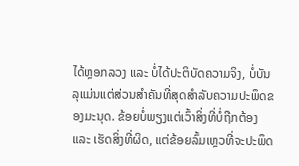ໄດ້ຫຼອກລວງ ແລະ ບໍ່ໄດ້ປະຕິບັດຄວາມຈິງ, ບໍ່ບັນລຸແມ່ນແຕ່ສ່ວນສຳຄັນທີ່ສຸດສຳລັບຄວາມປະພຶດຂອງມະນຸດ. ຂ້ອຍບໍ່ພຽງແຕ່ເວົ້າສິ່ງທີ່ບໍ່ຖືກຕ້ອງ ແລະ ເຮັດສິ່ງທີ່ຜິດ, ແຕ່ຂ້ອຍລົ້ມເຫຼວທີ່ຈະປະພຶດ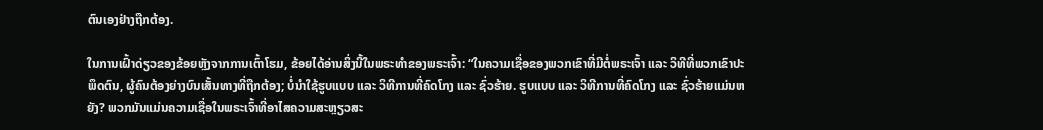ຕົນເອງຢ່າງຖືກຕ້ອງ.

ໃນການເຝົ້າດ່ຽວຂອງຂ້ອຍຫຼັງຈາກການເຕົ້າໂຮມ, ຂ້ອຍໄດ້ອ່ານສິ່ງນີ້ໃນພຣະທຳຂອງພຣະເຈົ້າ: “ໃນຄວາມເຊື່ອຂອງພວກເຂົາທີ່ມີຕໍ່ພຣະເຈົ້າ ແລະ ວິທີທີ່ພວກເຂົາປະພຶດຕົນ, ຜູ້ຄົນຕ້ອງຍ່າງບົນເສັ້ນທາງທີ່ຖືກຕ້ອງ; ບໍ່ນຳໃຊ້ຮູບແບບ ແລະ ວິທີການທີ່ຄົດໂກງ ແລະ ຊົ່ວຮ້າຍ. ຮູບແບບ ແລະ ວິທີການທີ່ຄົດໂກງ ແລະ ຊົ່ວຮ້າຍແມ່ນຫຍັງ? ພວກມັນແມ່ນຄວາມເຊື່ອໃນພຣະເຈົ້າທີ່ອາໄສຄວາມສະຫຼຽວສະ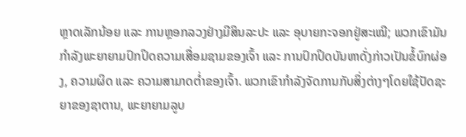ຫຼາດເລັກນ້ອຍ ແລະ ການຫຼອກລວງຢ່າງມີສິນລະປະ ແລະ ອຸບາຍກະຈອກຢູ່ສະເໝີ; ພວກເຂົາມັນກຳລັງພະຍາຍາມປົກປິດຄວາມເສື່ອມຊາມຂອງເຈົ້າ ແລະ ການປົກປິດບັນຫາດັ່ງກ່າວເປັນຂໍ້ບົກຜ່ອງ, ຄວາມຜິດ ແລະ ຄວາມສາມາດຕ່ຳຂອງເຈົ້າ. ພວກເຂົາກຳລັງຈັດການກັບສິ່ງຕ່າງໆໂດຍໃຊ້ປັດຊະຍາຂອງຊາຕານ, ພະຍາຍາມລູບ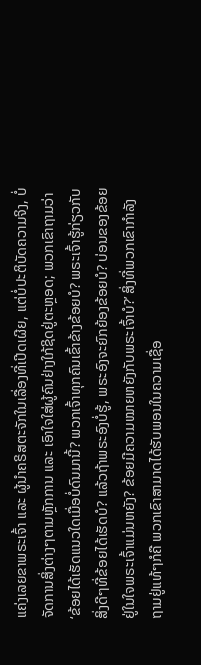ແຄ່ງເລຍຂາພຣະເຈົ້າ ແລະ ຜູ້ນຳຄຣິສຕະຈັກໃນເລື່ອງທີ່ເປີດເຜີຍ, ແຕ່ບໍ່ປະຕິບັດຄວາມຈິງ, ບໍ່ຈັດການສິ່ງຕ່າງໆຕາມຫຼັກການ ແລະ ເອົາໃຈໃສ່ຜູ້ຄົນຢ່າງໃກ້ຊິດຢູ່ຕະຫຼອດ; ພວກເຂົາຖາມວ່າ ‘ຂ້ອຍໄດ້ເຮັດແນວໃດເມື່ອບໍ່ດົນມານີ້? ພວກເຈົ້າທຸກຄົນເຂົ້າຂ້າງຂ້ອຍບໍ? ພຣະເຈົ້າຮູ້ກ່ຽວກັບສິ່ງດີໆທີ່ຂ້ອຍໄດ້ເຮັດບໍ? ແລ້ວຖ້າພຣະອົງບໍ່ຮູ້, ພຣະອົງຈະຍົກຍ້ອງຂ້ອຍບໍ? ບ່ອນຂອງຂ້ອຍຢູ່ໃນໃຈພຣະເຈົ້າແມ່ນຫຍັງ? ຂ້ອຍມີຄວາມໝາຍຫຍັງກັບພຣະເຈົ້າບໍ?’ ສິ່ງທີ່ພວກເຂົາກຳລັງຖາມຢູ່ແທ້ໆກໍຄື ພວກເຂົາສາມາດໄດ້ຮັບພອນໃນຄວາມເຊື່ອ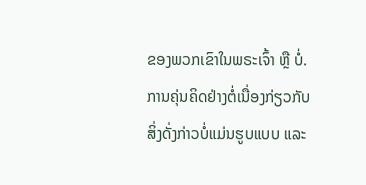ຂອງພວກເຂົາໃນພຣະເຈົ້າ ຫຼື ບໍ່. ການຄຸ່ນຄິດຢ່າງຕໍ່ເນື່ອງກ່ຽວກັບສິ່ງດັ່ງກ່າວບໍ່ແມ່ນຮູບແບບ ແລະ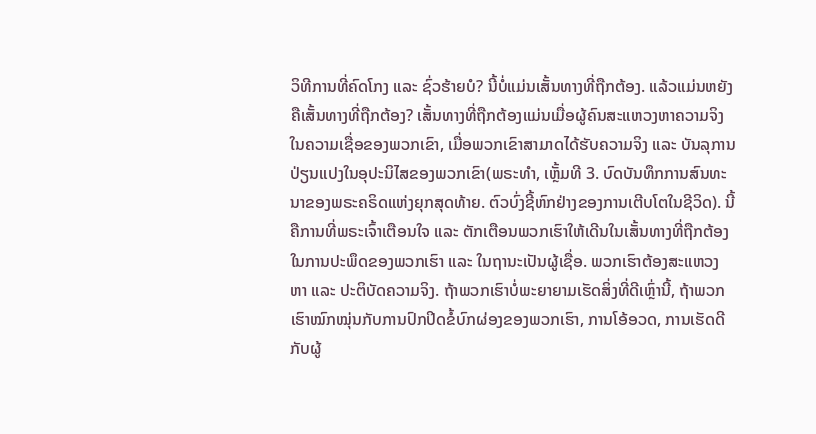ວິທີການທີ່ຄົດໂກງ ແລະ ຊົ່ວຮ້າຍບໍ? ນີ້ບໍ່ແມ່ນເສັ້ນທາງທີ່ຖືກຕ້ອງ. ແລ້ວແມ່ນຫຍັງຄືເສັ້ນທາງທີ່ຖືກຕ້ອງ? ເສັ້ນທາງທີ່ຖືກຕ້ອງແມ່ນເມື່ອຜູ້ຄົນສະແຫວງຫາຄວາມຈິງໃນຄວາມເຊື່ອຂອງພວກເຂົາ, ເມື່ອພວກເຂົາສາມາດໄດ້ຮັບຄວາມຈິງ ແລະ ບັນລຸການປ່ຽນແປງໃນອຸປະນິໄສຂອງພວກເຂົາ(ພຣະທຳ, ເຫຼັ້ມທີ 3. ບົດບັນທຶກການສົນທະນາຂອງພຣະຄຣິດແຫ່ງຍຸກສຸດທ້າຍ. ຕົວບົ່ງຊີ້ຫົກຢ່າງຂອງການເຕີບໂຕໃນຊີວິດ). ນີ້ຄືການທີ່ພຣະເຈົ້າເຕືອນໃຈ ແລະ ຕັກເຕືອນພວກເຮົາໃຫ້ເດີນໃນເສັ້ນທາງທີ່ຖືກຕ້ອງໃນການປະພຶດຂອງພວກເຮົາ ແລະ ໃນຖານະເປັນຜູ້ເຊື່ອ. ພວກເຮົາຕ້ອງສະແຫວງຫາ ແລະ ປະຕິບັດຄວາມຈິງ. ຖ້າພວກເຮົາບໍ່ພະຍາຍາມເຮັດສິ່ງທີ່ດີເຫຼົ່ານີ້, ຖ້າພວກເຮົາໝົກໝຸ່ນກັບການປົກປິດຂໍ້ບົກຜ່ອງຂອງພວກເຮົາ, ການໂອ້ອວດ, ການເຮັດດີກັບຜູ້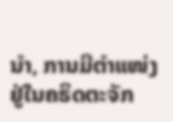ນໍາ, ການມີຕໍາແໜ່ງຢູ່ໃນຄຣິດຕະຈັກ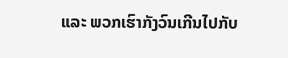ແລະ ພວກເຮົາກັງວົນເກີນໄປກັບ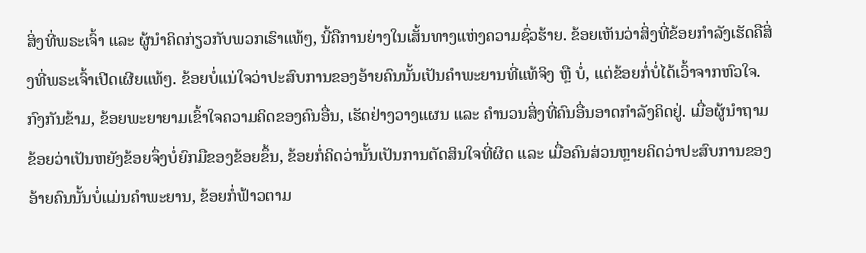ສິ່ງທີ່ພຣະເຈົ້າ ແລະ ຜູ້ນຳຄິດກ່ຽວກັບພວກເຮົາແທ້ໆ, ນີ້ຄືການຍ່າງໃນເສັ້ນທາງແຫ່ງຄວາມຊົ່ວຮ້າຍ. ຂ້ອຍເຫັນວ່າສິ່ງທີ່ຂ້ອຍກຳລັງເຮັດຄືສິ່ງທີ່ພຣະເຈົ້າເປີດເຜີຍແທ້ໆ. ຂ້ອຍບໍ່ແນ່ໃຈວ່າປະສົບການຂອງອ້າຍຄົນນັ້ນເປັນຄຳພະຍານທີ່ແທ້ຈິງ ຫຼື ບໍ່, ແຕ່ຂ້ອຍກໍ່ບໍ່ໄດ້ເວົ້າຈາກຫົວໃຈ. ກົງກັນຂ້າມ, ຂ້ອຍພະຍາຍາມເຂົ້າໃຈຄວາມຄິດຂອງຄົນອື່ນ, ເຮັດຢ່າງວາງແຜນ ແລະ ຄຳນວນສິ່ງທີ່ຄົນອື່ນອາດກຳລັງຄິດຢູ່. ເມື່ອຜູ້ນຳຖາມຂ້ອຍວ່າເປັນຫຍັງຂ້ອຍຈຶ່ງບໍ່ຍົກມືຂອງຂ້ອຍຂຶ້ນ, ຂ້ອຍກໍ່ຄິດວ່ານັ້ນເປັນການຕັດສິນໃຈທີ່ຜິດ ແລະ ເມື່ອຄົນສ່ວນຫຼາຍຄິດວ່າປະສົບການຂອງອ້າຍຄົນນັ້ນບໍ່ແມ່ນຄຳພະຍານ, ຂ້ອຍກໍ່ຟ້າວຕາມ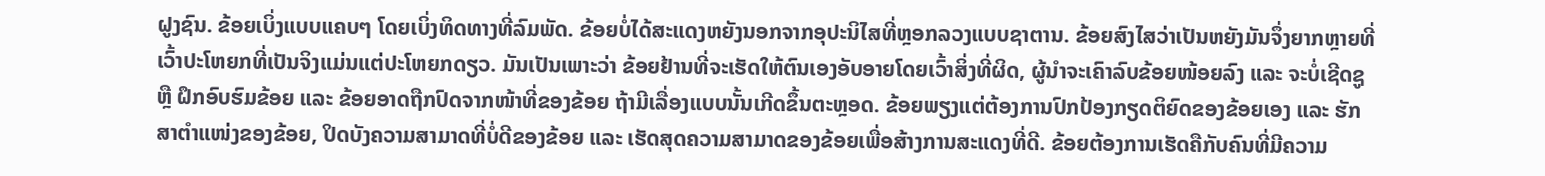ຝູງຊົນ. ຂ້ອຍເບິ່ງແບບແຄບໆ ໂດຍເບິ່ງທິດທາງທີ່ລົມພັດ. ຂ້ອຍບໍ່ໄດ້ສະແດງຫຍັງນອກຈາກອຸປະນິໄສທີ່ຫຼອກລວງແບບຊາຕານ. ຂ້ອຍສົງໄສວ່າເປັນຫຍັງມັນຈຶ່ງຍາກຫຼາຍທີ່ເວົ້າປະໂຫຍກທີ່ເປັນຈິງແມ່ນແຕ່ປະໂຫຍກດຽວ. ມັນເປັນເພາະວ່າ ຂ້ອຍຢ້ານທີ່ຈະເຮັດໃຫ້ຕົນເອງອັບອາຍໂດຍເວົ້າສິ່ງທີ່ຜິດ, ຜູ້ນໍາຈະເຄົາລົບຂ້ອຍໜ້ອຍລົງ ແລະ ຈະບໍ່ເຊີດຊູ ຫຼື ຝຶກອົບຮົມຂ້ອຍ ແລະ ຂ້ອຍອາດຖືກປົດຈາກໜ້າທີ່ຂອງຂ້ອຍ ຖ້າມີເລື່ອງແບບນັ້ນເກີດຂຶ້ນຕະຫຼອດ. ຂ້ອຍພຽງແຕ່ຕ້ອງການປົກປ້ອງກຽດຕິຍົດຂອງຂ້ອຍເອງ ແລະ ຮັກສາຕໍາແໜ່ງຂອງຂ້ອຍ, ປິດບັງຄວາມສາມາດທີ່ບໍ່ດີຂອງຂ້ອຍ ແລະ ເຮັດສຸດຄວາມສາມາດຂອງຂ້ອຍເພື່ອສ້າງການສະແດງທີ່ດີ. ຂ້ອຍຕ້ອງການເຮັດຄືກັບຄົນທີ່ມີຄວາມ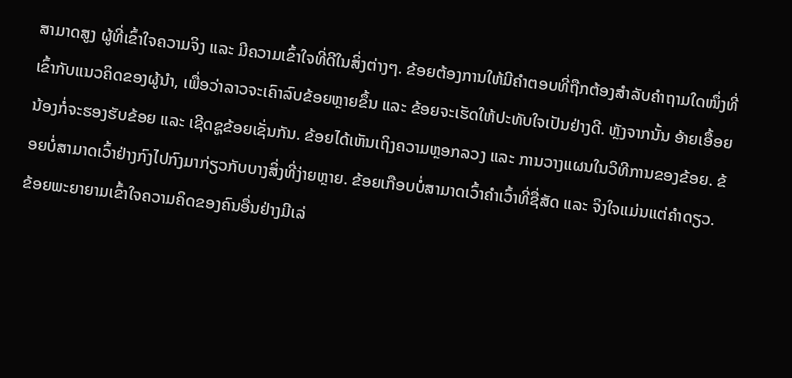ສາມາດສູງ ຜູ້ທີ່ເຂົ້າໃຈຄວາມຈິງ ແລະ ມີຄວາມເຂົ້າໃຈທີ່ດີໃນສິ່ງຕ່າງໆ. ຂ້ອຍຕ້ອງການໃຫ້ມີຄໍາຕອບທີ່ຖືກຕ້ອງສຳລັບຄໍາຖາມໃດໜຶ່ງທີ່ເຂົ້າກັບແນວຄິດຂອງຜູ້ນໍາ, ເພື່ອວ່າລາວຈະເຄົາລົບຂ້ອຍຫຼາຍຂຶ້ນ ແລະ ຂ້ອຍຈະເຮັດໃຫ້ປະທັບໃຈເປັນຢ່າງດີ. ຫຼັງຈາກນັ້ນ ອ້າຍເອື້ອຍນ້ອງກໍ່ຈະຮອງຮັບຂ້ອຍ ແລະ ເຊີດຊູຂ້ອຍເຊັ່ນກັນ. ຂ້ອຍໄດ້ເຫັນເຖິງຄວາມຫຼອກລວງ ແລະ ການວາງແຜນໃນວິທີການຂອງຂ້ອຍ. ຂ້ອຍບໍ່ສາມາດເວົ້າຢ່າງກົງໄປກົງມາກ່ຽວກັບບາງສິ່ງທີ່ງ່າຍຫຼາຍ. ຂ້ອຍເກືອບບໍ່ສາມາດເວົ້າຄໍາເວົ້າທີ່ຊື່ສັດ ແລະ ຈິງໃຈແມ່ນແຕ່ຄຳດຽວ. ຂ້ອຍພະຍາຍາມເຂົ້າໃຈຄວາມຄິດຂອງຄົນອື່ນຢ່າງມີເລ່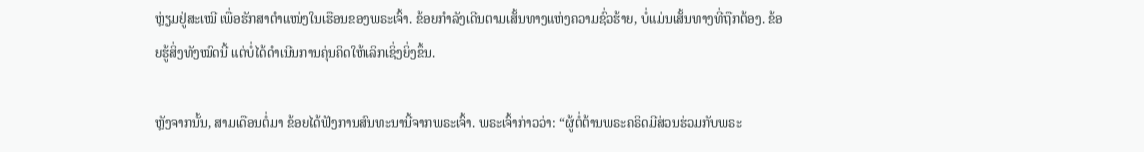ຫຼ່ຽມຢູ່ສະເໝີ ເພື່ອຮັກສາຕໍາແໜ່ງໃນເຮືອນຂອງພຣະເຈົ້າ. ຂ້ອຍກຳລັງເດີນຕາມເສັ້ນທາງແຫ່ງຄວາມຊົ່ວຮ້າຍ, ບໍ່ແມ່ນເສັ້ນທາງທີ່ຖືກຕ້ອງ. ຂ້ອຍຮູ້ສິ່ງທັງໝົດນີ້ ແຕ່ບໍ່ໄດ້ດຳເນີນການຄຸ່ນຄິດໃຫ້ເລິກເຊິ່ງຍິ່ງຂຶ້ນ.

ຫຼັງຈາກນັ້ນ, ສາມເດືອນຕໍ່ມາ ຂ້ອຍໄດ້ຟັງການສົນທະນານີ້ຈາກພຣະເຈົ້າ. ພຣະເຈົ້າກ່າວວ່າ: “ຜູ້ຕໍ່ຕ້ານພຣະຄຣິດມີສ່ວນຮ່ວມກັບພຣະ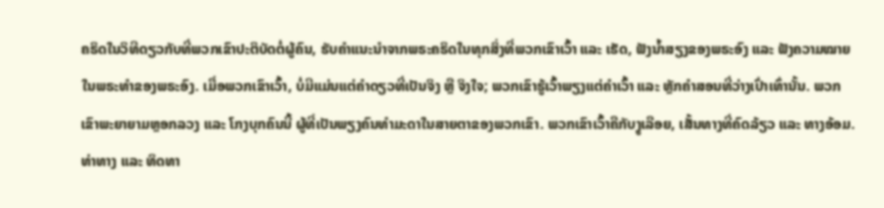ຄຣິດໃນວິທີດຽວກັບທີ່ພວກເຂົາປະຕິບັດຕໍ່ຜູ້ຄົນ, ຮັບຄຳແນະນຳຈາກພຣະຄຣິດໃນທຸກສິ່ງທີ່ພວກເຂົາເວົ້າ ແລະ ເຮັດ, ຟັງນ້ຳສຽງຂອງພຣະອົງ ແລະ ຟັງຄວາມໝາຍໃນພຣະທຳຂອງພຣະອົງ. ເມື່ອພວກເຂົາເວົ້າ, ບໍ່ມີແມ່ນແຕ່ຄຳດຽວທີ່ເປັນຈິງ ຫຼື ຈິງໃຈ; ພວກເຂົາຮູ້ເວົ້າພຽງແຕ່ຄຳເວົ້າ ແລະ ຫຼັກຄຳສອນທີ່ວ່າງເປົ່າເທົ່ານັ້ນ. ພວກເຂົາພະຍາຍາມຫຼອກລວງ ແລະ ໂກງບຸກຄົນນີ້ ຜູ້ທີ່ເປັນພຽງຄົນທຳມະດາໃນສາຍຕາຂອງພວກເຂົາ. ພວກເຂົາເວົ້າຄືກັບງູເລືອຍ, ເສັ້ນທາງທີ່ຄົດລ້ຽວ ແລະ ທາງອ້ອມ. ທ່າທາງ ແລະ ທິດທາ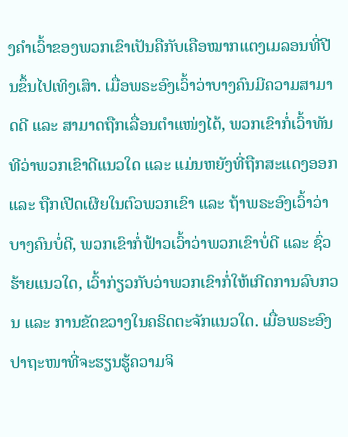ງຄຳເວົ້າຂອງພວກເຂົາເປັນຄືກັບເຄືອໝາກແຕງເມລອນທີ່ປີນຂຶ້ນໄປເທິງເສົາ. ເມື່ອພຣະອົງເວົ້າວ່າບາງຄົນມີຄວາມສາມາດດີ ແລະ ສາມາດຖືກເລື່ອນຕຳແໜ່ງໄດ້, ພວກເຂົາກໍ່ເວົ້າທັນທີວ່າພວກເຂົາດີແນວໃດ ແລະ ແມ່ນຫຍັງທີ່ຖືກສະແດງອອກ ແລະ ຖືກເປີດເຜີຍໃນຕົວພວກເຂົາ ແລະ ຖ້າພຣະອົງເວົ້າວ່າບາງຄົນບໍ່ດີ, ພວກເຂົາກໍ່ຟ້າວເວົ້າວ່າພວກເຂົາບໍ່ດີ ແລະ ຊົ່ວຮ້າຍແນວໃດ, ເວົ້າກ່ຽວກັບວ່າພວກເຂົາກໍ່ໃຫ້ເກີດການລົບກວນ ແລະ ການຂັດຂວາງໃນຄຣິດຕະຈັກແນວໃດ. ເມື່ອພຣະອົງປາຖະໜາທີ່ຈະຮຽນຮູ້ຄວາມຈິ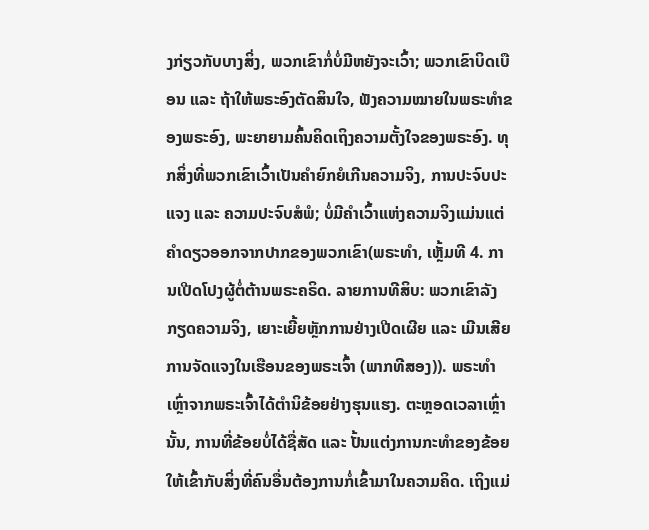ງກ່ຽວກັບບາງສິ່ງ, ພວກເຂົາກໍ່ບໍ່ມີຫຍັງຈະເວົ້າ; ພວກເຂົາບິດເບືອນ ແລະ ຖ້າໃຫ້ພຣະອົງຕັດສິນໃຈ, ຟັງຄວາມໝາຍໃນພຣະທຳຂອງພຣະອົງ, ພະຍາຍາມຄົ້ນຄິດເຖິງຄວາມຕັ້ງໃຈຂອງພຣະອົງ. ທຸກສິ່ງທີ່ພວກເຂົາເວົ້າເປັນຄຳຍົກຍໍເກີນຄວາມຈິງ, ການປະຈົບປະແຈງ ແລະ ຄວາມປະຈົບສໍພໍ; ບໍ່ມີຄຳເວົ້າແຫ່ງຄວາມຈິງແມ່ນແຕ່ຄຳດຽວອອກຈາກປາກຂອງພວກເຂົາ(ພຣະທຳ, ເຫຼັ້ມທີ 4. ການເປີດໂປງຜູ້ຕໍ່ຕ້ານພຣະຄຣິດ. ລາຍການທີສິບ: ພວກເຂົາລັງກຽດຄວາມຈິງ, ເຍາະເຍີ້ຍຫຼັກການຢ່າງເປີດເຜີຍ ແລະ ເມີນເສີຍການຈັດແຈງໃນເຮືອນຂອງພຣະເຈົ້າ (ພາກທີສອງ)). ພຣະທຳເຫຼົ່າຈາກພຣະເຈົ້າໄດ້ຕຳນິຂ້ອຍຢ່າງຮຸນແຮງ. ຕະຫຼອດເວລາເຫຼົ່ານັ້ນ, ການທີ່ຂ້ອຍບໍ່ໄດ້ຊື່ສັດ ແລະ ປັ້ນແຕ່ງການກະທໍາຂອງຂ້ອຍໃຫ້ເຂົ້າກັບສິ່ງທີ່ຄົນອື່ນຕ້ອງການກໍ່ເຂົ້າມາໃນຄວາມຄິດ. ເຖິງແມ່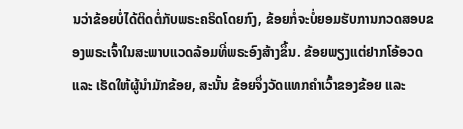ນວ່າຂ້ອຍບໍ່ໄດ້ຕິດຕໍ່ກັບພຣະຄຣິດໂດຍກົງ, ຂ້ອຍກໍ່ຈະບໍ່ຍອມຮັບການກວດສອບຂອງພຣະເຈົ້າໃນສະພາບແວດລ້ອມທີ່ພຣະອົງສ້າງຂຶ້ນ. ຂ້ອຍພຽງແຕ່ຢາກໂອ້ອວດ ແລະ ເຮັດໃຫ້ຜູ້ນໍາມັກຂ້ອຍ, ສະນັ້ນ ຂ້ອຍຈຶ່ງວັດແທກຄໍາເວົ້າຂອງຂ້ອຍ ແລະ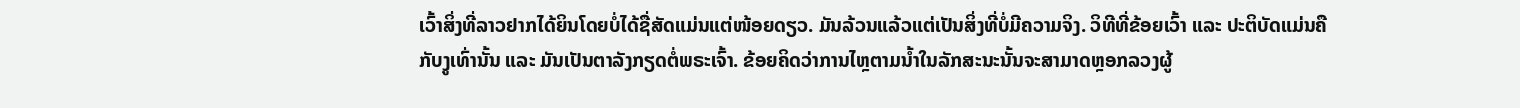ເວົ້າສິ່ງທີ່ລາວຢາກໄດ້ຍິນໂດຍບໍ່ໄດ້ຊື່ສັດແມ່ນແຕ່ໜ້ອຍດຽວ. ມັນລ້ວນແລ້ວແຕ່ເປັນສິ່ງທີ່ບໍ່ມີຄວາມຈິງ. ວິທີທີ່ຂ້ອຍເວົ້າ ແລະ ປະຕິບັດແມ່ນຄືກັບງູເທົ່ານັ້ນ ແລະ ມັນເປັນຕາລັງກຽດຕໍ່ພຣະເຈົ້າ. ຂ້ອຍຄິດວ່າການໄຫຼຕາມນ້ຳໃນລັກສະນະນັ້ນຈະສາມາດຫຼອກລວງຜູ້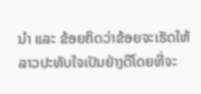ນໍາ ແລະ ຂ້ອຍຄິດວ່າຂ້ອຍຈະເຮັດໃຫ້ລາວປະທັບໃຈເປັນຢ່າງດີໂດຍທີ່ຈະ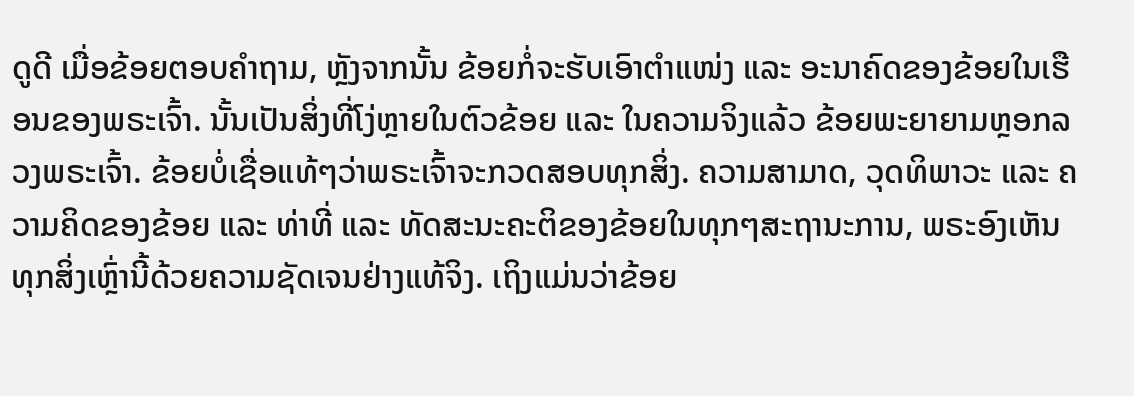ດູດີ ເມື່ອຂ້ອຍຕອບຄໍາຖາມ, ຫຼັງຈາກນັ້ນ ຂ້ອຍກໍ່ຈະຮັບເອົາຕໍາແໜ່ງ ແລະ ອະນາຄົດຂອງຂ້ອຍໃນເຮືອນຂອງພຣະເຈົ້າ. ນັ້ນເປັນສິ່ງທີ່ໂງ່ຫຼາຍໃນຕົວຂ້ອຍ ແລະ ໃນຄວາມຈິງແລ້ວ ຂ້ອຍພະຍາຍາມຫຼອກລວງພຣະເຈົ້າ. ຂ້ອຍບໍ່ເຊື່ອແທ້ໆວ່າພຣະເຈົ້າຈະກວດສອບທຸກສິ່ງ. ຄວາມສາມາດ, ວຸດທິພາວະ ແລະ ຄວາມຄິດຂອງຂ້ອຍ ແລະ ທ່າທີ່ ແລະ ທັດສະນະຄະຕິຂອງຂ້ອຍໃນທຸກໆສະຖານະການ, ພຣະອົງເຫັນທຸກສິ່ງເຫຼົ່ານີ້ດ້ວຍຄວາມຊັດເຈນຢ່າງແທ້ຈິງ. ເຖິງແມ່ນວ່າຂ້ອຍ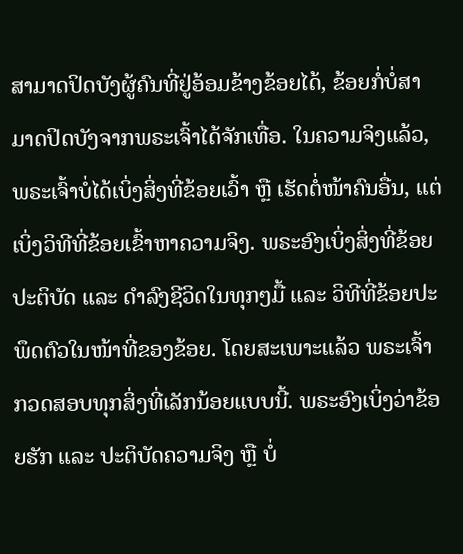ສາມາດປິດບັງຜູ້ຄົນທີ່ຢູ່ອ້ອມຂ້າງຂ້ອຍໄດ້, ຂ້ອຍກໍ່ບໍ່ສາມາດປິດບັງຈາກພຣະເຈົ້າໄດ້ຈັກເທື່ອ. ໃນຄວາມຈິງແລ້ວ, ພຣະເຈົ້າບໍ່ໄດ້ເບິ່ງສິ່ງທີ່ຂ້ອຍເວົ້າ ຫຼື ເຮັດຕໍ່ໜ້າຄົນອື່ນ, ແຕ່ເບິ່ງວິທີທີ່ຂ້ອຍເຂົ້າຫາຄວາມຈິງ. ພຣະອົງເບິ່ງສິ່ງທີ່ຂ້ອຍປະຕິບັດ ແລະ ດໍາລົງຊີວິດໃນທຸກໆມື້ ແລະ ວິທີທີ່ຂ້ອຍປະພຶດຕົວໃນໜ້າທີ່ຂອງຂ້ອຍ. ໂດຍສະເພາະແລ້ວ ພຣະເຈົ້າກວດສອບທຸກສິ່ງທີ່ເລັກນ້ອຍແບບນີ້. ພຣະອົງເບິ່ງວ່າຂ້ອຍຮັກ ແລະ ປະຕິບັດຄວາມຈິງ ຫຼື ບໍ່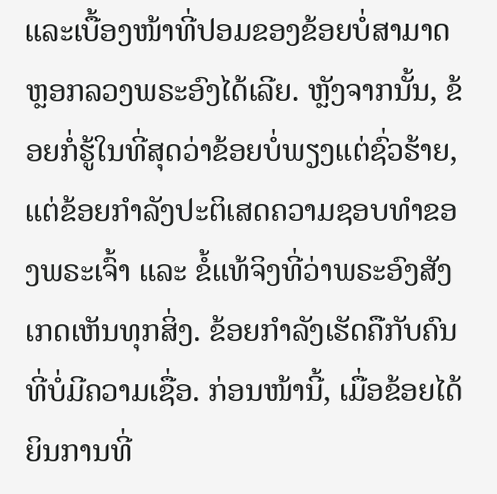ແລະເບື້ອງໜ້າທີ່ປອມຂອງຂ້ອຍບໍ່ສາມາດຫຼອກລວງພຣະອົງໄດ້ເລີຍ. ຫຼັງຈາກນັ້ນ, ຂ້ອຍກໍ່ຮູ້ໃນທີ່ສຸດວ່າຂ້ອຍບໍ່ພຽງແຕ່ຊົ່ວຮ້າຍ, ແຕ່ຂ້ອຍກຳລັງປະຕິເສດຄວາມຊອບທໍາຂອງພຣະເຈົ້າ ແລະ ຂໍ້ແທ້ຈິງທີ່ວ່າພຣະອົງສັງເກດເຫັນທຸກສິ່ງ. ຂ້ອຍກຳລັງເຮັດຄືກັບຄົນທີ່ບໍ່ມີຄວາມເຊື່ອ. ກ່ອນໜ້ານີ້, ເມື່ອຂ້ອຍໄດ້ຍິນການທີ່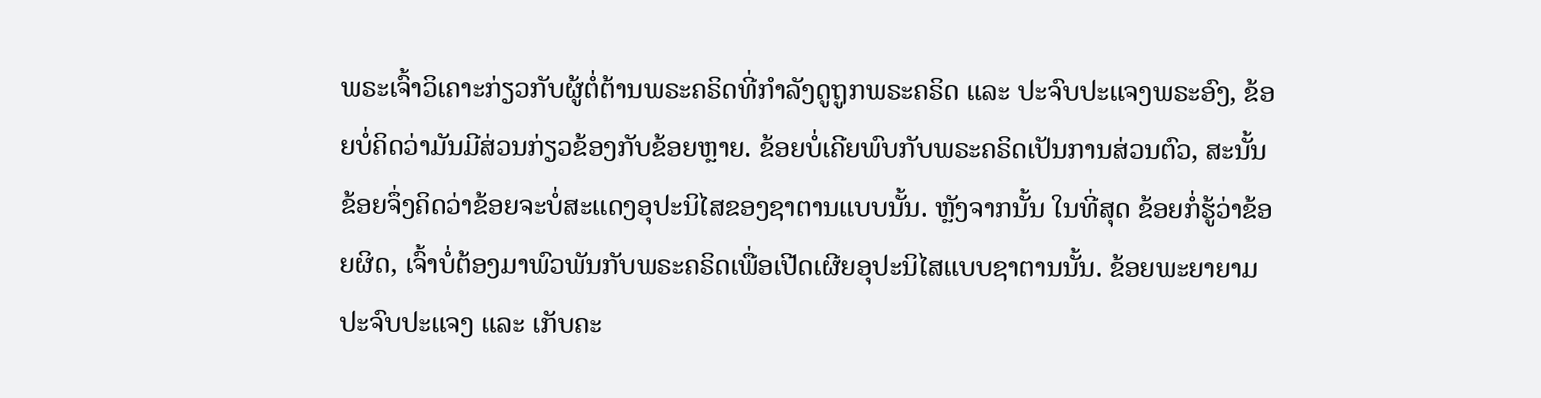ພຣະເຈົ້າວິເຄາະກ່ຽວກັບຜູ້ຕໍ່ຕ້ານພຣະຄຣິດທີ່ກຳລັງດູຖູກພຣະຄຣິດ ແລະ ປະຈົບປະແຈງພຣະອົງ, ຂ້ອຍບໍ່ຄິດວ່າມັນມີສ່ວນກ່ຽວຂ້ອງກັບຂ້ອຍຫຼາຍ. ຂ້ອຍບໍ່ເຄີຍພົບກັບພຣະຄຣິດເປັນການສ່ວນຕົວ, ສະນັ້ນ ຂ້ອຍຈຶ່ງຄິດວ່າຂ້ອຍຈະບໍ່ສະແດງອຸປະນິໄສຂອງຊາຕານແບບນັ້ນ. ຫຼັງຈາກນັ້ນ ໃນທີ່ສຸດ ຂ້ອຍກໍ່ຮູ້ວ່າຂ້ອຍຜິດ, ເຈົ້າບໍ່ຕ້ອງມາພົວພັນກັບພຣະຄຣິດເພື່ອເປີດເຜີຍອຸປະນິໄສແບບຊາຕານນັ້ນ. ຂ້ອຍພະຍາຍາມປະຈົບປະແຈງ ແລະ ເກັບຄະ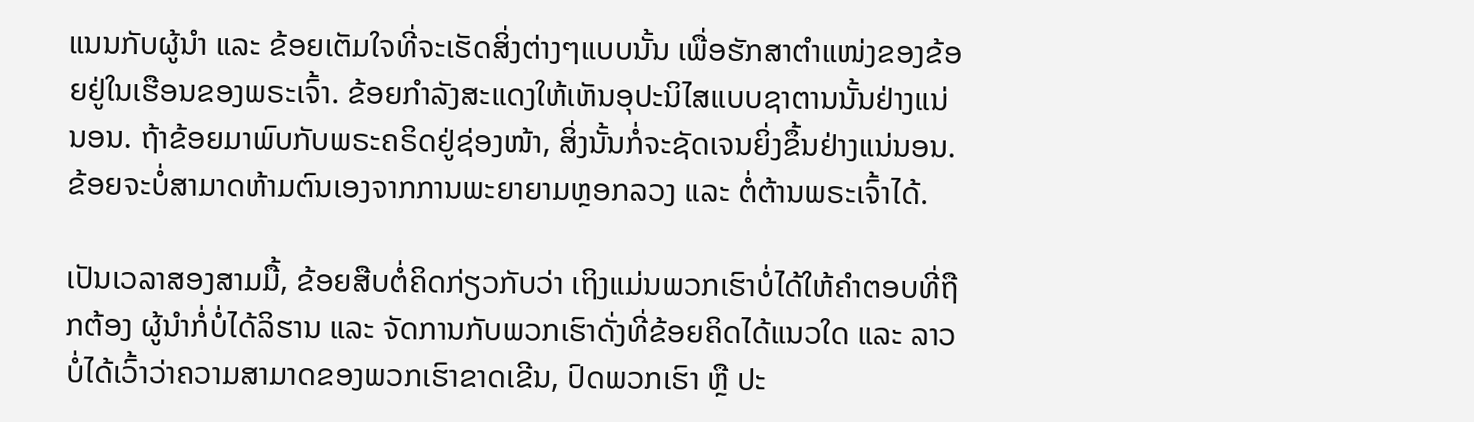ແນນກັບຜູ້ນໍາ ແລະ ຂ້ອຍເຕັມໃຈທີ່ຈະເຮັດສິ່ງຕ່າງໆແບບນັ້ນ ເພື່ອຮັກສາຕໍາແໜ່ງຂອງຂ້ອຍຢູ່ໃນເຮືອນຂອງພຣະເຈົ້າ. ຂ້ອຍກຳລັງສະແດງໃຫ້ເຫັນອຸປະນິໄສແບບຊາຕານນັ້ນຢ່າງແນ່ນອນ. ຖ້າຂ້ອຍມາພົບກັບພຣະຄຣິດຢູ່ຊ່ອງໜ້າ, ສິ່ງນັ້ນກໍ່ຈະຊັດເຈນຍິ່ງຂຶ້ນຢ່າງແນ່ນອນ. ຂ້ອຍຈະບໍ່ສາມາດຫ້າມຕົນເອງຈາກການພະຍາຍາມຫຼອກລວງ ແລະ ຕໍ່ຕ້ານພຣະເຈົ້າໄດ້.

ເປັນເວລາສອງສາມມື້, ຂ້ອຍສືບຕໍ່ຄິດກ່ຽວກັບວ່າ ເຖິງແມ່ນພວກເຮົາບໍ່ໄດ້ໃຫ້ຄຳຕອບທີ່ຖືກຕ້ອງ ຜູ້ນໍາກໍ່ບໍ່ໄດ້ລິຮານ ແລະ ຈັດການກັບພວກເຮົາດັ່ງທີ່ຂ້ອຍຄິດໄດ້ແນວໃດ ແລະ ລາວບໍ່ໄດ້ເວົ້າວ່າຄວາມສາມາດຂອງພວກເຮົາຂາດເຂີນ, ປົດພວກເຮົາ ຫຼື ປະ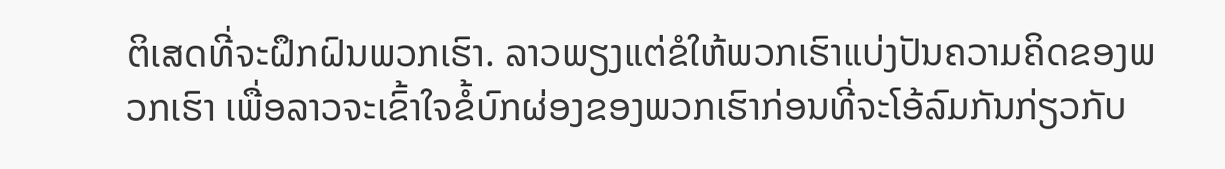ຕິເສດທີ່ຈະຝຶກຝົນພວກເຮົາ. ລາວພຽງແຕ່ຂໍໃຫ້ພວກເຮົາແບ່ງປັນຄວາມຄິດຂອງພວກເຮົາ ເພື່ອລາວຈະເຂົ້າໃຈຂໍ້ບົກຜ່ອງຂອງພວກເຮົາກ່ອນທີ່ຈະໂອ້ລົມກັນກ່ຽວກັບ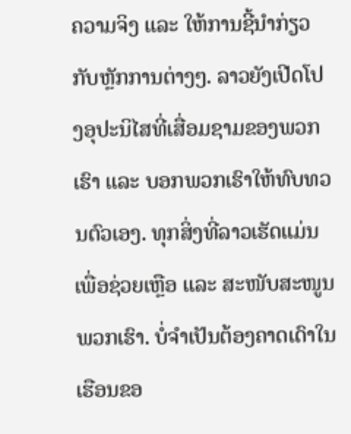ຄວາມຈິງ ແລະ ໃຫ້ການຊີ້ນໍາກ່ຽວກັບຫຼັກການຕ່າງໆ. ລາວຍັງເປີດໂປງອຸປະນິໄສທີ່ເສື່ອມຊາມຂອງພວກເຮົາ ແລະ ບອກພວກເຮົາໃຫ້ທົບທວນຕົວເອງ. ທຸກສິ່ງທີ່ລາວເຮັດແມ່ນເພື່ອຊ່ວຍເຫຼືອ ແລະ ສະໜັບສະໜູນພວກເຮົາ. ບໍ່ຈໍາເປັນຕ້ອງຄາດເດົາໃນເຮືອນຂອ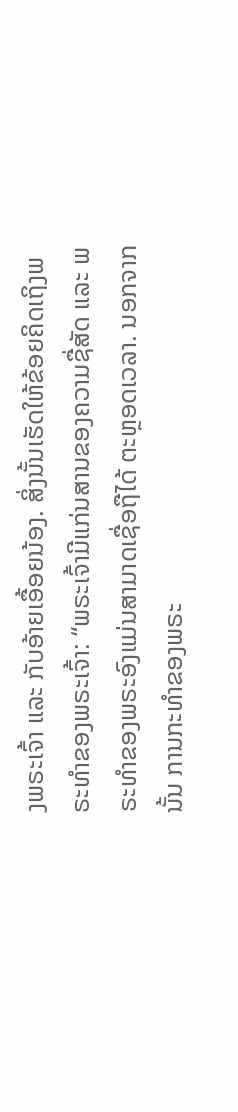ງພຣະເຈົ້າ ແລະ ກັບອ້າຍເອື້ອຍນ້ອງ. ສິ່ງນັ້ນເຮັດໃຫ້ຂ້ອຍຄິດເຖິງພຣະທຳຂອງພຣະເຈົ້າ: “ພຣະເຈົ້າມີແກ່ນສານຂອງຄວາມຊື່ສັດ ແລະ ພຣະທໍາຂອງພຣະອົງແມ່ນສາມາດເຊື່ອຖືໄດ້ ຕະຫຼອດເວລາ. ນອກຈາກນັ້ນ ການກະທໍາຂອງພຣະ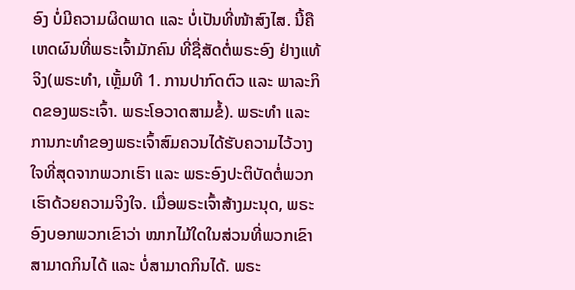ອົງ ບໍ່ມີຄວາມຜິດພາດ ແລະ ບໍ່ເປັນທີ່ໜ້າສົງໄສ. ນີ້ຄືເຫດຜົນທີ່ພຣະເຈົ້າມັກຄົນ ທີ່ຊື່ສັດຕໍ່ພຣະອົງ ຢ່າງແທ້ຈິງ(ພຣະທຳ, ເຫຼັ້ມທີ 1. ການປາກົດຕົວ ແລະ ພາລະກິດຂອງພຣະເຈົ້າ. ພຣະໂອວາດສາມຂໍ້). ພຣະທຳ ແລະ ການກະທໍາຂອງພຣະເຈົ້າສົມຄວນໄດ້ຮັບຄວາມໄວ້ວາງໃຈທີ່ສຸດຈາກພວກເຮົາ ແລະ ພຣະອົງປະຕິບັດຕໍ່ພວກເຮົາດ້ວຍຄວາມຈິງໃຈ. ເມື່ອພຣະເຈົ້າສ້າງມະນຸດ, ພຣະອົງບອກພວກເຂົາວ່າ ໝາກໄມ້ໃດໃນສ່ວນທີ່ພວກເຂົາສາມາດກິນໄດ້ ແລະ ບໍ່ສາມາດກິນໄດ້. ພຣະ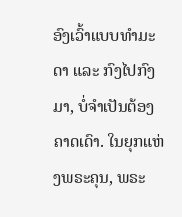ອົງເວົ້າແບບທຳມະດາ ແລະ ກົງໄປກົງມາ, ບໍ່ຈຳເປັນຕ້ອງຄາດເດົາ. ໃນຍຸກແຫ່ງພຣະຄຸນ, ພຣະ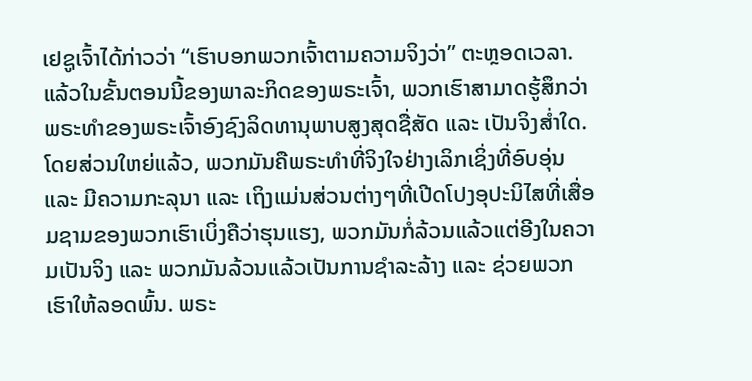ເຢຊູເຈົ້າໄດ້ກ່າວວ່າ “ເຮົາບອກພວກເຈົ້າຕາມຄວາມຈິງວ່າ” ຕະຫຼອດເວລາ. ແລ້ວໃນຂັ້ນຕອນນີ້ຂອງພາລະກິດຂອງພຣະເຈົ້າ, ພວກເຮົາສາມາດຮູ້ສຶກວ່າພຣະທຳຂອງພຣະເຈົ້າອົງຊົງລິດທານຸພາບສູງສຸດຊື່ສັດ ແລະ ເປັນຈິງສໍ່າໃດ. ໂດຍສ່ວນໃຫຍ່ແລ້ວ, ພວກມັນຄືພຣະທຳທີ່ຈິງໃຈຢ່າງເລິກເຊິ່ງທີ່ອົບອຸ່ນ ແລະ ມີຄວາມກະລຸນາ ແລະ ເຖິງແມ່ນສ່ວນຕ່າງໆທີ່ເປີດໂປງອຸປະນິໄສທີ່ເສື່ອມຊາມຂອງພວກເຮົາເບິ່ງຄືວ່າຮຸນແຮງ, ພວກມັນກໍ່ລ້ວນແລ້ວແຕ່ອີງໃນຄວາມເປັນຈິງ ແລະ ພວກມັນລ້ວນແລ້ວເປັນການຊໍາລະລ້າງ ແລະ ຊ່ວຍພວກເຮົາໃຫ້ລອດພົ້ນ. ພຣະ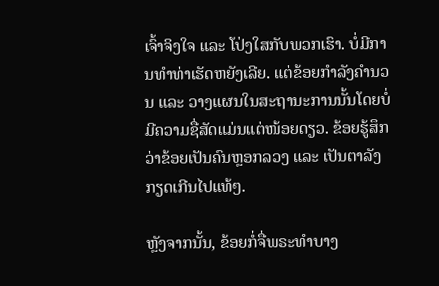ເຈົ້າຈິງໃຈ ແລະ ໂປ່ງໃສກັບພວກເຮົາ. ບໍ່ມີການທຳທ່າເຮັດຫຍັງເລີຍ. ແຕ່ຂ້ອຍກຳລັງຄຳນວນ ແລະ ວາງແຜນໃນສະຖານະການນັ້ນໂດຍບໍ່ມີຄວາມຊື່ສັດແມ່ນແຕ່ໜ້ອຍດຽວ. ຂ້ອຍຮູ້ສຶກວ່າຂ້ອຍເປັນຄົນຫຼອກລວງ ແລະ ເປັນຕາລັງກຽດເກີນໄປແທ້ໆ.

ຫຼັງຈາກນັ້ນ, ຂ້ອຍກໍ່ຈື່ພຣະທຳບາງ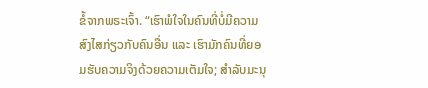ຂໍ້ຈາກພຣະເຈົ້າ. “ເຮົາພໍໃຈໃນຄົນທີ່ບໍ່ມີຄວາມສົງໄສກ່ຽວກັບຄົນອື່ນ ແລະ ເຮົາມັກຄົນທີ່ຍອມຮັບຄວາມຈິງດ້ວຍຄວາມເຕັມໃຈ; ສຳລັບມະນຸ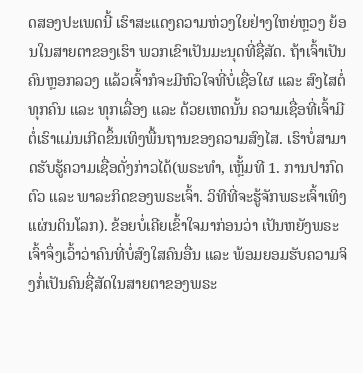ດສອງປະເພດນີ້ ເຮົາສະແດງຄວາມຫ່ວງໃຍຢ່າງໃຫຍ່ຫຼວງ ຍ້ອນໃນສາຍຕາຂອງເຮົາ ພວກເຂົາເປັນມະນຸດທີ່ຊື່ສັດ. ຖ້າເຈົ້າເປັນຄົນຫຼອກລວງ ແລ້ວເຈົ້າກໍຈະມີຫົວໃຈທີ່ບໍ່ເຊື່ອໃຜ ແລະ ສົງໄສຕໍ່ທຸກຄົນ ແລະ ທຸກເລື່ອງ ແລະ ດ້ວຍເຫດນັ້ນ ຄວາມເຊື່ອທີ່ເຈົ້າມີຕໍ່ເຮົາແມ່ນເກີດຂຶ້ນເທິງພື້ນຖານຂອງຄວາມສົງໄສ. ເຮົາບໍ່ສາມາດຮັບຮູ້ຄວາມເຊື່ອດັ່ງກ່າວໄດ້(ພຣະທຳ, ເຫຼັ້ມທີ 1. ການປາກົດຕົວ ແລະ ພາລະກິດຂອງພຣະເຈົ້າ. ວິທີທີ່ຈະຮູ້ຈັກພຣະເຈົ້າເທິງແຜ່ນດິນໂລກ). ຂ້ອຍບໍ່ເຄີຍເຂົ້າໃຈມາກ່ອນວ່າ ເປັນຫຍັງພຣະເຈົ້າຈຶ່ງເວົ້າວ່າຄົນທີ່ບໍ່ສົງໃສຄົນອື່ນ ແລະ ພ້ອມຍອມຮັບຄວາມຈິງກໍ່ເປັນຄົນຊື່ສັດໃນສາຍຕາຂອງພຣະ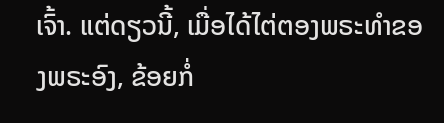ເຈົ້າ. ແຕ່ດຽວນີ້, ເມື່ອໄດ້ໄຕ່ຕອງພຣະທຳຂອງພຣະອົງ, ຂ້ອຍກໍ່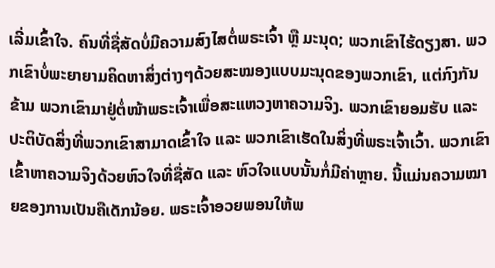ເລີ່ມເຂົ້າໃຈ. ຄົນທີ່ຊື່ສັດບໍ່ມີຄວາມສົງໄສຕໍ່ພຣະເຈົ້າ ຫຼື ມະນຸດ; ພວກເຂົາໄຮ້ດຽງສາ. ພວກເຂົາບໍ່ພະຍາຍາມຄິດຫາສິ່ງຕ່າງໆດ້ວຍສະໝອງແບບມະນຸດຂອງພວກເຂົາ, ແຕ່ກົງກັນຂ້າມ ພວກເຂົາມາຢູ່ຕໍ່ໜ້າພຣະເຈົ້າເພື່ອສະແຫວງຫາຄວາມຈິງ. ພວກເຂົາຍອມຮັບ ແລະ ປະຕິບັດສິ່ງທີ່ພວກເຂົາສາມາດເຂົ້າໃຈ ແລະ ພວກເຂົາເຮັດໃນສິ່ງທີ່ພຣະເຈົ້າເວົ້າ. ພວກເຂົາເຂົ້າຫາຄວາມຈິງດ້ວຍຫົວໃຈທີ່ຊື່ສັດ ແລະ ຫົວໃຈແບບນັ້ນກໍ່ມີຄ່າຫຼາຍ. ນີ້ແມ່ນຄວາມໝາຍຂອງການເປັນຄືເດັກນ້ອຍ. ພຣະເຈົ້າອວຍພອນໃຫ້ພ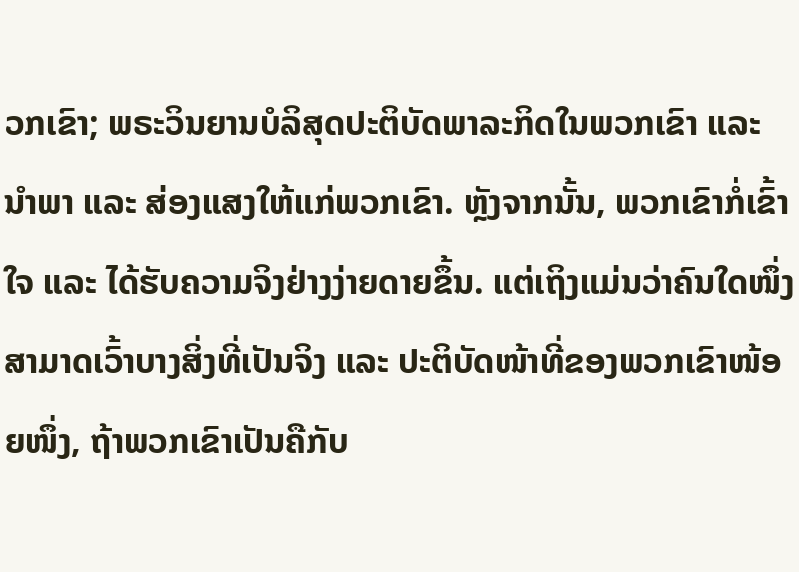ວກເຂົາ; ພຣະວິນຍານບໍລິສຸດປະຕິບັດພາລະກິດໃນພວກເຂົາ ແລະ ນຳພາ ແລະ ສ່ອງແສງໃຫ້ແກ່ພວກເຂົາ. ຫຼັງຈາກນັ້ນ, ພວກເຂົາກໍ່ເຂົ້າໃຈ ແລະ ໄດ້ຮັບຄວາມຈິງຢ່າງງ່າຍດາຍຂຶ້ນ. ແຕ່ເຖິງແມ່ນວ່າຄົນໃດໜຶ່ງສາມາດເວົ້າບາງສິ່ງທີ່ເປັນຈິງ ແລະ ປະຕິບັດໜ້າທີ່ຂອງພວກເຂົາໜ້ອຍໜຶ່ງ, ຖ້າພວກເຂົາເປັນຄືກັບ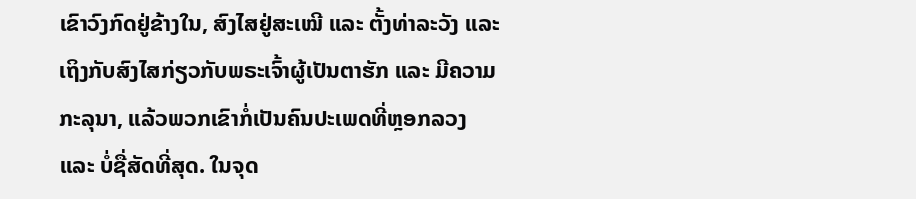ເຂົາວົງກົດຢູ່ຂ້າງໃນ, ສົງໄສຢູ່ສະເໝີ ແລະ ຕັ້ງທ່າລະວັງ ແລະ ເຖິງກັບສົງໄສກ່ຽວກັບພຣະເຈົ້າຜູ້ເປັນຕາຮັກ ແລະ ມີຄວາມກະລຸນາ, ແລ້ວພວກເຂົາກໍ່ເປັນຄົນປະເພດທີ່ຫຼອກລວງ ແລະ ບໍ່ຊື່ສັດທີ່ສຸດ. ໃນຈຸດ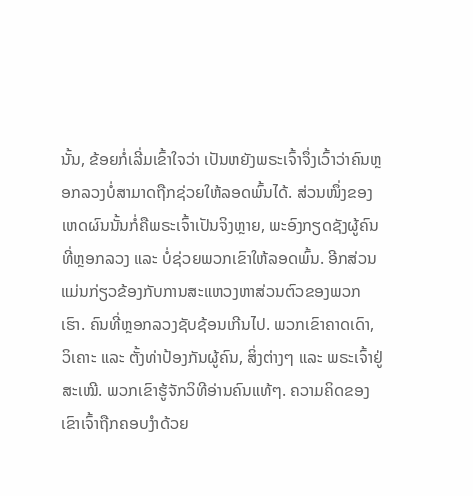ນັ້ນ, ຂ້ອຍກໍ່ເລີ່ມເຂົ້າໃຈວ່າ ເປັນຫຍັງພຣະເຈົ້າຈຶ່ງເວົ້າວ່າຄົນຫຼອກລວງບໍ່ສາມາດຖືກຊ່ວຍໃຫ້ລອດພົ້ນໄດ້. ສ່ວນໜຶ່ງຂອງເຫດຜົນນັ້ນກໍ່ຄືພຣະເຈົ້າເປັນຈິງຫຼາຍ, ພະອົງກຽດຊັງຜູ້ຄົນທີ່ຫຼອກລວງ ແລະ ບໍ່ຊ່ວຍພວກເຂົາໃຫ້ລອດພົ້ນ. ອີກສ່ວນແມ່ນກ່ຽວຂ້ອງກັບການສະແຫວງຫາສ່ວນຕົວຂອງພວກເຮົາ. ຄົນທີ່ຫຼອກລວງຊັບຊ້ອນເກີນໄປ. ພວກເຂົາຄາດເດົາ, ວິເຄາະ ແລະ ຕັ້ງທ່າປ້ອງກັນຜູ້ຄົນ, ສິ່ງຕ່າງໆ ແລະ ພຣະເຈົ້າຢູ່ສະເໝີ. ພວກເຂົາຮູ້ຈັກວິທີອ່ານຄົນແທ້ໆ. ຄວາມຄິດຂອງເຂົາເຈົ້າຖືກຄອບງຳດ້ວຍ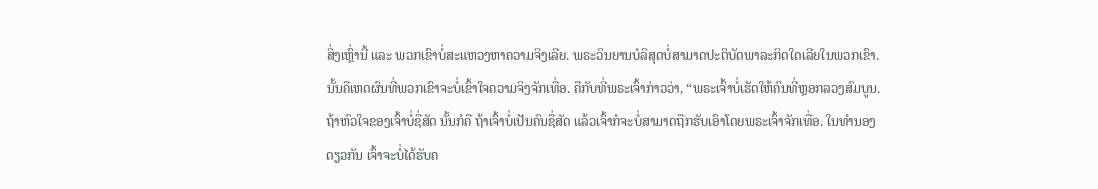ສິ່ງເຫຼົ່ານີ້ ແລະ ພວກເຂົາບໍ່ສະແຫວງຫາຄວາມຈິງເລີຍ. ພຣະວິນຍານບໍລິສຸດບໍ່ສາມາດປະຕິບັດພາລະກິດໃດເລີຍໃນພວກເຂົາ. ນັ້ນຄືເຫດຜົນທີ່ພວກເຂົາຈະບໍ່ເຂົ້າໃຈຄວາມຈິງຈັກເທື່ອ. ຄືກັບທີ່ພຣະເຈົ້າກ່າວວ່າ, “ພຣະເຈົ້າບໍ່ເຮັດໃຫ້ຄົນທີ່ຫຼອກລວງສົມບູນ. ຖ້າຫົວໃຈຂອງເຈົ້າບໍ່ຊື່ສັດ ນັ້ນກໍຄື ຖ້າເຈົ້າບໍ່ເປັນຄົນຊື່ສັດ ແລ້ວເຈົ້າກໍຈະບໍ່ສາມາດຖືກຮັບເອົາໂດຍພຣະເຈົ້າຈັກເທື່ອ. ໃນທຳນອງດຽວກັນ ເຈົ້າຈະບໍ່ໄດ້ຮັບຄ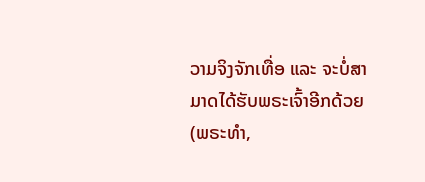ວາມຈິງຈັກເທື່ອ ແລະ ຈະບໍ່ສາມາດໄດ້ຮັບພຣະເຈົ້າອີກດ້ວຍ(ພຣະທຳ,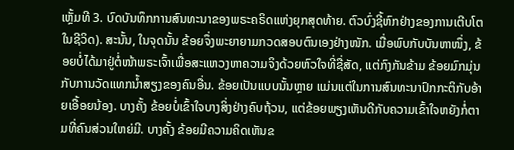ເຫຼັ້ມທີ 3. ບົດບັນທຶກການສົນທະນາຂອງພຣະຄຣິດແຫ່ງຍຸກສຸດທ້າຍ. ຕົວບົ່ງຊີ້ຫົກຢ່າງຂອງການເຕີບໂຕໃນຊີວິດ). ສະນັ້ນ, ໃນຈຸດນັ້ນ ຂ້ອຍຈຶ່ງພະຍາຍາມກວດສອບຕົນເອງຢ່າງໜັກ. ເມື່ອພົບກັບບັນຫາໜຶ່ງ, ຂ້ອຍບໍ່ໄດ້ມາຢູ່ຕໍ່ໜ້າພຣະເຈົ້າເພື່ອສະແຫວງຫາຄວາມຈິງດ້ວຍຫົວໃຈທີ່ຊື່ສັດ, ແຕ່ກົງກັນຂ້າມ ຂ້ອຍມົກມຸ່ນກັບການວັດແທກນໍ້າສຽງຂອງຄົນອື່ນ. ຂ້ອຍເປັນແບບນັ້ນຫຼາຍ ແມ່ນແຕ່ໃນການສົນທະນາປົກກະຕິກັບອ້າຍເອື້ອຍນ້ອງ. ບາງຄັ້ງ ຂ້ອຍບໍ່ເຂົ້າໃຈບາງສິ່ງຢ່າງຄົບຖ້ວນ, ແຕ່ຂ້ອຍພຽງເຫັນດີກັບຄວາມເຂົ້າໃຈຫຍັງກໍ່ຕາມທີ່ຄົນສ່ວນໃຫຍ່ມີ. ບາງຄັ້ງ ຂ້ອຍມີຄວາມຄິດເຫັນຂ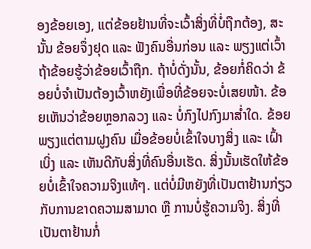ອງຂ້ອຍເອງ, ແຕ່ຂ້ອຍຢ້ານທີ່ຈະເວົ້າສິ່ງທີ່ບໍ່ຖືກຕ້ອງ, ສະນັ້ນ ຂ້ອຍຈຶ່ງຢຸດ ແລະ ຟັງຄົນອື່ນກ່ອນ ແລະ ພຽງແຕ່ເວົ້າຖ້າຂ້ອຍຮູ້ວ່າຂ້ອຍເວົ້າຖືກ. ຖ້າບໍ່ດັ່ງນັ້ນ, ຂ້ອຍກໍ່ຄິດວ່າ ຂ້ອຍບໍ່ຈຳເປັນຕ້ອງເວົ້າຫຍັງເພື່ອທີ່ຂ້ອຍຈະບໍ່ເສຍໜ້າ. ຂ້ອຍເຫັນວ່າຂ້ອຍຫຼອກລວງ ແລະ ບໍ່ກົງໄປກົງມາສໍ່າໃດ. ຂ້ອຍພຽງແຕ່ຕາມຝູງຄົນ ເມື່ອຂ້ອຍບໍ່ເຂົ້າໃຈບາງສິ່ງ ແລະ ເຝົ້າເບິ່ງ ແລະ ເຫັນດີກັບສິ່ງທີ່ຄົນອື່ນເຮັດ. ສິ່ງນັ້ນເຮັດໃຫ້ຂ້ອຍບໍ່ເຂົ້າໃຈຄວາມຈິງແທ້ໆ. ແຕ່ບໍ່ມີຫຍັງທີ່ເປັນຕາຢ້ານກ່ຽວກັບການຂາດຄວາມສາມາດ ຫຼື ການບໍ່ຮູ້ຄວາມຈິງ. ສິ່ງທີ່ເປັນຕາຢ້ານກໍ່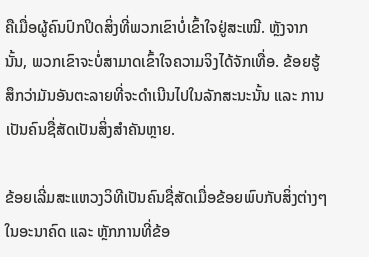ຄືເມື່ອຜູ້ຄົນປົກປິດສິ່ງທີ່ພວກເຂົາບໍ່ເຂົ້າໃຈຢູ່ສະເໝີ. ຫຼັງຈາກນັ້ນ, ພວກເຂົາຈະບໍ່ສາມາດເຂົ້າໃຈຄວາມຈິງໄດ້ຈັກເທື່ອ. ຂ້ອຍຮູ້ສຶກວ່າມັນອັນຕະລາຍທີ່ຈະດຳເນີນໄປໃນລັກສະນະນັ້ນ ແລະ ການເປັນຄົນຊື່ສັດເປັນສິ່ງສໍາຄັນຫຼາຍ.

ຂ້ອຍເລີ່ມສະແຫວງວິທີເປັນຄົນຊື່ສັດເມື່ອຂ້ອຍພົບກັບສິ່ງຕ່າງໆໃນອະນາຄົດ ແລະ ຫຼັກການທີ່ຂ້ອ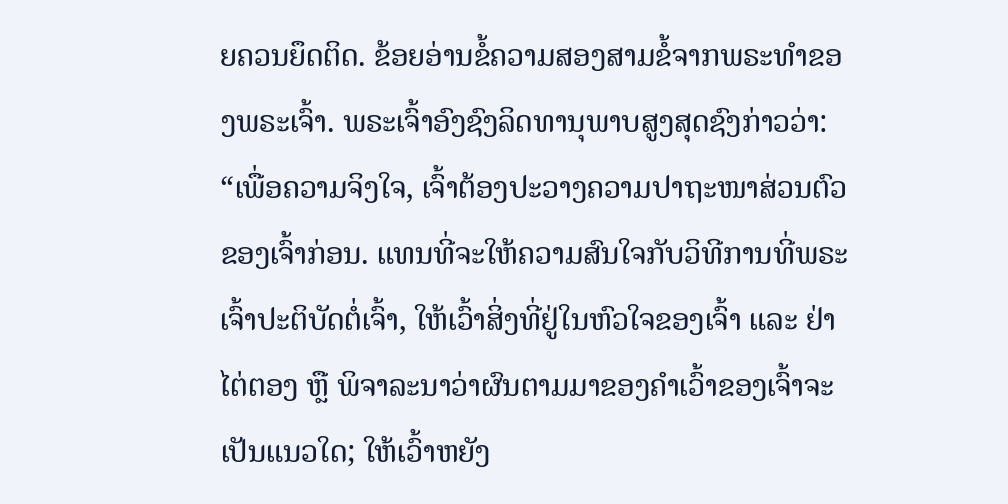ຍຄວນຍຶດຕິດ. ຂ້ອຍອ່ານຂໍ້ຄວາມສອງສາມຂໍ້ຈາກພຣະທຳຂອງພຣະເຈົ້າ. ພຣະເຈົ້າອົງຊົງລິດທານຸພາບສູງສຸດຊົງກ່າວວ່າ: “ເພື່ອຄວາມຈິງໃຈ, ເຈົ້າຕ້ອງປະວາງຄວາມປາຖະໜາສ່ວນຕົວຂອງເຈົ້າກ່ອນ. ແທນທີ່ຈະໃຫ້ຄວາມສົນໃຈກັບວິທີການທີ່ພຣະເຈົ້າປະຕິບັດຕໍ່ເຈົ້າ, ໃຫ້ເວົ້າສິ່ງທີ່ຢູ່ໃນຫົວໃຈຂອງເຈົ້າ ແລະ ຢ່າໄຕ່ຕອງ ຫຼື ພິຈາລະນາວ່າຜົນຕາມມາຂອງຄຳເວົ້າຂອງເຈົ້າຈະເປັນແນວໃດ; ໃຫ້ເວົ້າຫຍັງ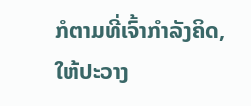ກໍຕາມທີ່ເຈົ້າກຳລັງຄິດ, ໃຫ້ປະວາງ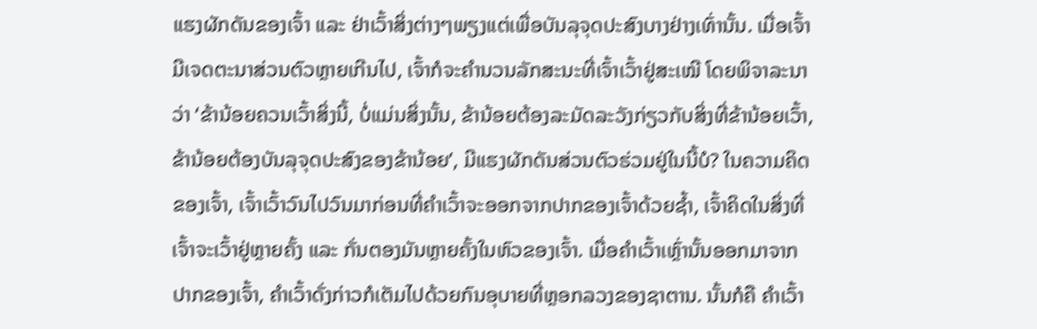ແຮງຜັກດັນຂອງເຈົ້າ ແລະ ຢ່າເວົ້າສິ່ງຕ່າງໆພຽງແຕ່ເພື່ອບັນລຸຈຸດປະສົງບາງຢ່າງເທົ່ານັ້ນ. ເມື່ອເຈົ້າມີເຈດຕະນາສ່ວນຕົວຫຼາຍເກີນໄປ, ເຈົ້າກໍຈະຄຳນວນລັກສະນະທີ່ເຈົ້າເວົ້າຢູ່ສະເໝີ ໂດຍພິຈາລະນາວ່າ ‘ຂ້ານ້ອຍຄວນເວົ້າສິ່ງນີ້, ບໍ່ແມ່ນສິ່ງນັ້ນ, ຂ້ານ້ອຍຕ້ອງລະມັດລະວັງກ່ຽວກັບສິ່ງທີ່ຂ້ານ້ອຍເວົ້າ, ຂ້ານ້ອຍຕ້ອງບັນລຸຈຸດປະສົງຂອງຂ້ານ້ອຍ’, ມີແຮງຜັກດັນສ່ວນຕົວຮ່ວມຢູ່ໃນນີ້ບໍ? ໃນຄວາມຄິດຂອງເຈົ້າ, ເຈົ້າເວົ້າວົນໄປວົນມາກ່ອນທີ່ຄຳເວົ້າຈະອອກຈາກປາກຂອງເຈົ້າດ້ວຍຊໍ້າ, ເຈົ້າຄິດໃນສິ່ງທີ່ເຈົ້າຈະເວົ້າຢູ່ຫຼາຍຄັ້ງ ແລະ ກັ່ນຕອງມັນຫຼາຍຄັ້ງໃນຫົວຂອງເຈົ້າ. ເມື່ອຄໍາເວົ້າເຫຼົ່ານັ້ນອອກມາຈາກປາກຂອງເຈົ້າ, ຄຳເວົ້າດັ່ງກ່າວກໍເຕັມໄປດ້ວຍກົນອຸບາຍທີ່ຫຼອກລວງຂອງຊາຕານ. ນັ້ນກໍຄື ຄຳເວົ້າ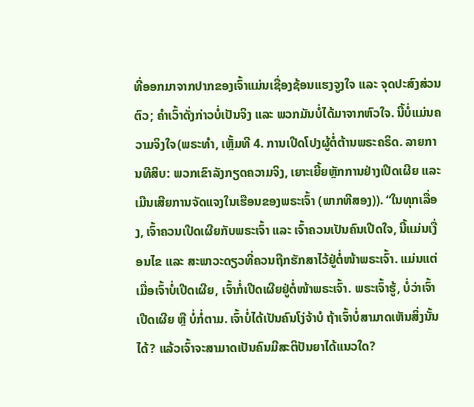ທີ່ອອກມາຈາກປາກຂອງເຈົ້າແມ່ນເຊື່ອງຊ້ອນແຮງຈູງໃຈ ແລະ ຈຸດປະສົງສ່ວນຕົວ; ຄຳເວົ້າດັ່ງກ່າວບໍ່ເປັນຈິງ ແລະ ພວກມັນບໍ່ໄດ້ມາຈາກຫົວໃຈ. ນີ້ບໍ່ແມ່ນຄວາມຈິງໃຈ(ພຣະທຳ, ເຫຼັ້ມທີ 4. ການເປີດໂປງຜູ້ຕໍ່ຕ້ານພຣະຄຣິດ. ລາຍການທີສິບ: ພວກເຂົາລັງກຽດຄວາມຈິງ, ເຍາະເຍີ້ຍຫຼັກການຢ່າງເປີດເຜີຍ ແລະ ເມີນເສີຍການຈັດແຈງໃນເຮືອນຂອງພຣະເຈົ້າ (ພາກທີສອງ)). “ໃນທຸກເລື່ອງ, ເຈົ້າຄວນເປີດເຜີຍກັບພຣະເຈົ້າ ແລະ ເຈົ້າຄວນເປັນຄົນເປີດໃຈ, ນີ້ແມ່ນເງື່ອນໄຂ ແລະ ສະພາວະດຽວທີ່ຄວນຖືກຮັກສາໄວ້ຢູ່ຕໍ່ໜ້າພຣະເຈົ້າ. ແມ່ນແຕ່ເມື່ອເຈົ້າບໍ່ເປີດເຜີຍ, ເຈົ້າກໍ່ເປີດເຜີຍຢູ່ຕໍ່ໜ້າພຣະເຈົ້າ. ພຣະເຈົ້າຮູ້, ບໍ່ວ່າເຈົ້າເປີດເຜີຍ ຫຼື ບໍ່ກໍ່ຕາມ. ເຈົ້າບໍ່ໄດ້ເປັນຄົນໂງ່ຈ້າບໍ ຖ້າເຈົ້າບໍ່ສາມາດເຫັນສິ່ງນັ້ນໄດ້? ແລ້ວເຈົ້າຈະສາມາດເປັນຄົນມີສະຕິປັນຍາໄດ້ແນວໃດ?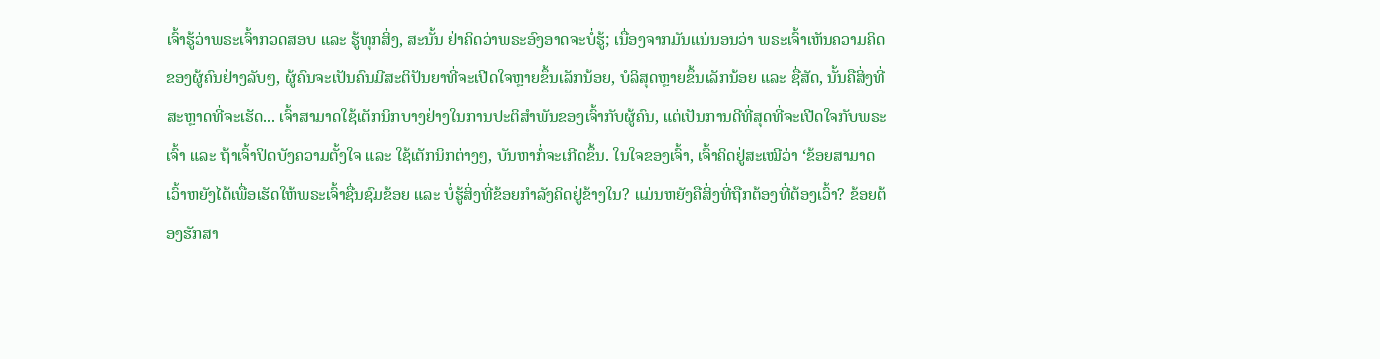ເຈົ້າຮູ້ວ່າພຣະເຈົ້າກວດສອບ ແລະ ຮູ້ທຸກສິ່ງ, ສະນັ້ນ ຢ່າຄິດວ່າພຣະອົງອາດຈະບໍ່ຮູ້; ເນື່ອງຈາກມັນແນ່ນອນວ່າ ພຣະເຈົ້າເຫັນຄວາມຄິດຂອງຜູ້ຄົນຢ່າງລັບໆ, ຜູ້ຄົນຈະເປັນຄົນມີສະຕິປັນຍາທີ່ຈະເປີດໃຈຫຼາຍຂຶ້ນເລັກນ້ອຍ, ບໍລິສຸດຫຼາຍຂຶ້ນເລັກນ້ອຍ ແລະ ຊື່ສັດ, ນັ້ນຄືສິ່ງທີ່ສະຫຼາດທີ່ຈະເຮັດ... ເຈົ້າສາມາດໃຊ້ເຕັກນິກບາງຢ່າງໃນການປະຕິສຳພັນຂອງເຈົ້າກັບຜູ້ຄົນ, ແຕ່ເປັນການດີທີ່ສຸດທີ່ຈະເປີດໃຈກັບພຣະເຈົ້າ ແລະ ຖ້າເຈົ້າປິດບັງຄວາມຕັ້ງໃຈ ແລະ ໃຊ້ເຕັກນິກຕ່າງໆ, ບັນຫາກໍ່ຈະເກີດຂຶ້ນ. ໃນໃຈຂອງເຈົ້າ, ເຈົ້າຄິດຢູ່ສະເໝີວ່າ ‘ຂ້ອຍສາມາດເວົ້າຫຍັງໄດ້ເພື່ອເຮັດໃຫ້ພຣະເຈົ້າຊື່ນຊົມຂ້ອຍ ແລະ ບໍ່ຮູ້ສິ່ງທີ່ຂ້ອຍກຳລັງຄິດຢູ່ຂ້າງໃນ? ແມ່ນຫຍັງຄືສິ່ງທີ່ຖືກຕ້ອງທີ່ຕ້ອງເວົ້າ? ຂ້ອຍຕ້ອງຮັກສາ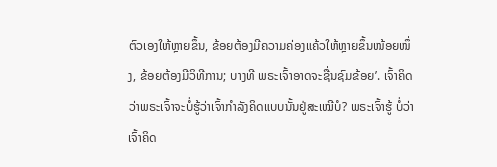ຕົວເອງໃຫ້ຫຼາຍຂຶ້ນ, ຂ້ອຍຕ້ອງມີຄວາມຄ່ອງແຄ້ວໃຫ້ຫຼາຍຂຶ້ນໜ້ອຍໜຶ່ງ, ຂ້ອຍຕ້ອງມີວິທີການ; ບາງທີ ພຣະເຈົ້າອາດຈະຊື່ນຊົມຂ້ອຍ’. ເຈົ້າຄິດວ່າພຣະເຈົ້າຈະບໍ່ຮູ້ວ່າເຈົ້າກຳລັງຄິດແບບນັ້ນຢູ່ສະເໝີບໍ? ພຣະເຈົ້າຮູ້ ບໍ່ວ່າເຈົ້າຄິດ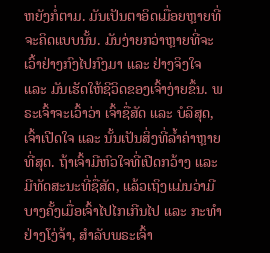ຫຍັງກໍ່ຕາມ. ມັນເປັນຕາອິດເມື່ອຍຫຼາຍທີ່ຈະຄິດແບບນັ້ນ. ມັນງ່າຍກວ່າຫຼາຍທີ່ຈະເວົ້າຢ່າງກົງໄປກົງມາ ແລະ ຢ່າງຈິງໃຈ ແລະ ມັນເຮັດໃຫ້ຊີວິດຂອງເຈົ້າງ່າຍຂຶ້ນ. ພຣະເຈົ້າຈະເວົ້າວ່າ ເຈົ້າຊື່ສັດ ແລະ ບໍລິສຸດ, ເຈົ້າເປີດໃຈ ແລະ ນັ້ນເປັນສິ່ງທີ່ລ້ຳຄ່າຫຼາຍທີ່ສຸດ. ຖ້າເຈົ້າມີຫົວໃຈທີ່ເປີດກວ້າງ ແລະ ມີທັດສະນະທີ່ຊື່ສັດ, ແລ້ວເຖິງແມ່ນວ່າມີບາງຄັ້ງເມື່ອເຈົ້າໄປໄກເກີນໄປ ແລະ ກະທຳຢ່າງໂງ່ຈ້າ, ສຳລັບພຣະເຈົ້າ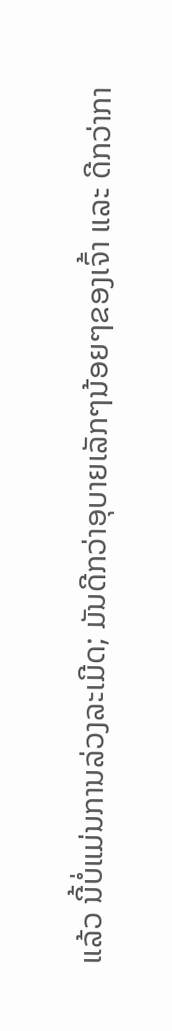ແລ້ວ ນີ້ບໍ່ແມ່ນການລ່ວງລະເມີດ; ມັນດີກວ່າອຸບາຍເລັກໆນ້ອຍໆຂອງເຈົ້າ ແລະ ດີກວ່າກາ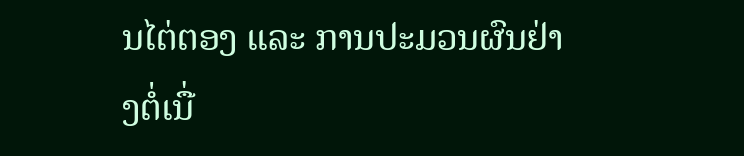ນໄຕ່ຕອງ ແລະ ການປະມວນຜົນຢ່າງຕໍ່ເນື່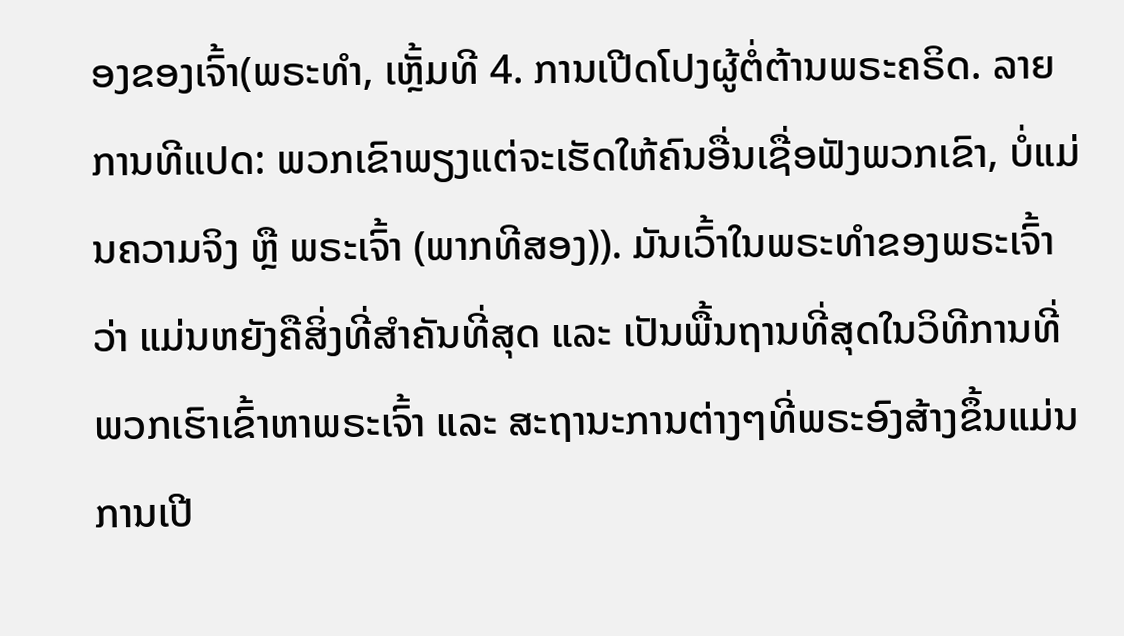ອງຂອງເຈົ້າ(ພຣະທຳ, ເຫຼັ້ມທີ 4. ການເປີດໂປງຜູ້ຕໍ່ຕ້ານພຣະຄຣິດ. ລາຍການທີແປດ: ພວກເຂົາພຽງແຕ່ຈະເຮັດໃຫ້ຄົນອື່ນເຊື່ອຟັງພວກເຂົາ, ບໍ່ແມ່ນຄວາມຈິງ ຫຼື ພຣະເຈົ້າ (ພາກທີສອງ)). ມັນເວົ້າໃນພຣະທຳຂອງພຣະເຈົ້າວ່າ ແມ່ນຫຍັງຄືສິ່ງທີ່ສຳຄັນທີ່ສຸດ ແລະ ເປັນພື້ນຖານທີ່ສຸດໃນວິທີການທີ່ພວກເຮົາເຂົ້າຫາພຣະເຈົ້າ ແລະ ສະຖານະການຕ່າງໆທີ່ພຣະອົງສ້າງຂຶ້ນແມ່ນການເປີ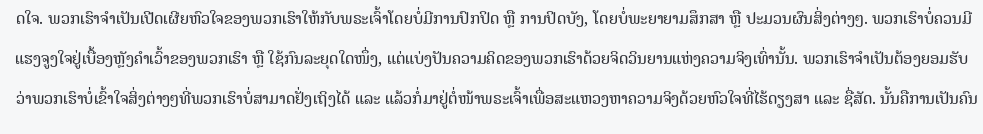ດໃຈ. ພວກເຮົາຈຳເປັນເປີດເຜີຍຫົວໃຈຂອງພວກເຮົາໃຫ້ກັບພຣະເຈົ້າໂດຍບໍ່ມີການປົກປິດ ຫຼື ການປິດບັງ, ໂດຍບໍ່ພະຍາຍາມສຶກສາ ຫຼື ປະມວນຜົນສິ່ງຕ່າງໆ. ພວກເຮົາບໍ່ຄວນມີແຮງຈູງໃຈຢູ່ເບື້ອງຫຼັງຄຳເວົ້າຂອງພວກເຮົາ ຫຼື ໃຊ້ກົນລະຍຸດໃດໜຶ່ງ, ແຕ່ແບ່ງປັນຄວາມຄິດຂອງພວກເຮົາດ້ວຍຈິດວິນຍານແຫ່ງຄວາມຈິງເທົ່ານັ້ນ. ພວກເຮົາຈໍາເປັນຕ້ອງຍອມຮັບວ່າພວກເຮົາບໍ່ເຂົ້າໃຈສິ່ງຕ່າງໆທີ່ພວກເຮົາບໍ່ສາມາດຢັ່ງເຖິງໄດ້ ແລະ ແລ້ວກໍ່ມາຢູ່ຕໍ່ໜ້າພຣະເຈົ້າເພື່ອສະແຫວງຫາຄວາມຈິງດ້ວຍຫົວໃຈທີ່ໄຮ້ດຽງສາ ແລະ ຊື່ສັດ. ນັ້ນຄືການເປັນຄົນ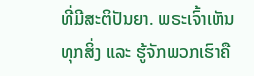ທີ່ມີສະຕິປັນຍາ. ພຣະເຈົ້າເຫັນທຸກສິ່ງ ແລະ ຮູ້ຈັກພວກເຮົາຄື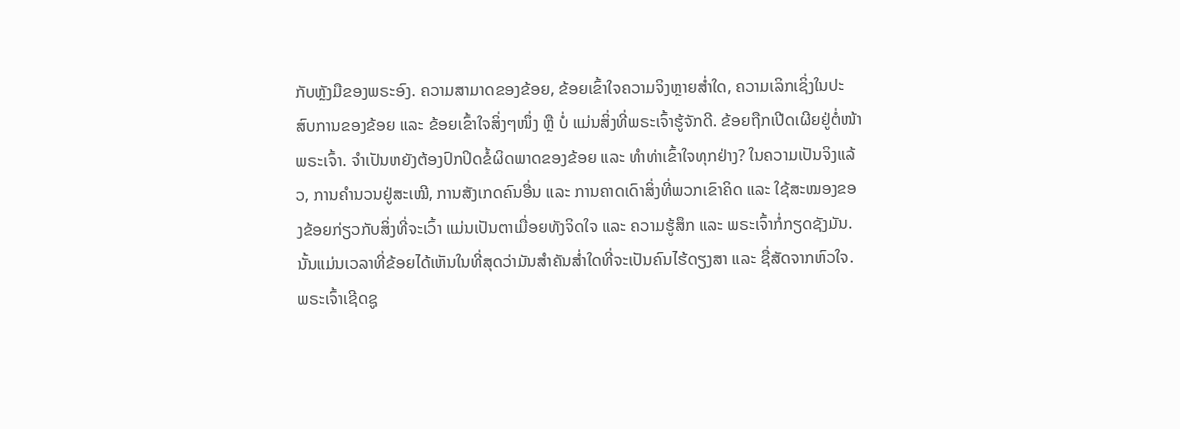ກັບຫຼັງມືຂອງພຣະອົງ. ຄວາມສາມາດຂອງຂ້ອຍ, ຂ້ອຍເຂົ້າໃຈຄວາມຈິງຫຼາຍສໍ່າໃດ, ຄວາມເລິກເຊິ່ງໃນປະສົບການຂອງຂ້ອຍ ແລະ ຂ້ອຍເຂົ້າໃຈສິ່ງໆໜຶ່ງ ຫຼື ບໍ່ ແມ່ນສິ່ງທີ່ພຣະເຈົ້າຮູ້ຈັກດີ. ຂ້ອຍຖືກເປີດເຜີຍຢູ່ຕໍ່ໜ້າພຣະເຈົ້າ. ຈຳເປັນຫຍັງຕ້ອງປົກປິດຂໍ້ຜິດພາດຂອງຂ້ອຍ ແລະ ທໍາທ່າເຂົ້າໃຈທຸກຢ່າງ? ໃນຄວາມເປັນຈິງແລ້ວ, ການຄຳນວນຢູ່ສະເໝີ, ການສັງເກດຄົນອື່ນ ແລະ ການຄາດເດົາສິ່ງທີ່ພວກເຂົາຄິດ ແລະ ໃຊ້ສະໝອງຂອງຂ້ອຍກ່ຽວກັບສິ່ງທີ່ຈະເວົ້າ ແມ່ນເປັນຕາເມື່ອຍທັງຈິດໃຈ ແລະ ຄວາມຮູ້ສຶກ ແລະ ພຣະເຈົ້າກໍ່ກຽດຊັງມັນ. ນັ້ນແມ່ນເວລາທີ່ຂ້ອຍໄດ້ເຫັນໃນທີ່ສຸດວ່າມັນສໍາຄັນສ່ຳໃດທີ່ຈະເປັນຄົນໄຮ້ດຽງສາ ແລະ ຊື່ສັດຈາກຫົວໃຈ. ພຣະເຈົ້າເຊີດຊູ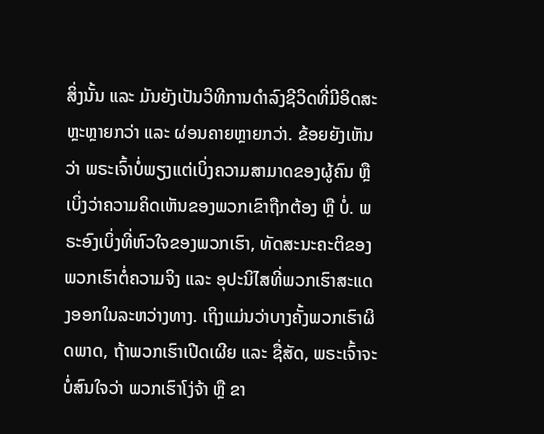ສິ່ງນັ້ນ ແລະ ມັນຍັງເປັນວິທີການດຳລົງຊີວິດທີ່ມີອິດສະຫຼະຫຼາຍກວ່າ ແລະ ຜ່ອນຄາຍຫຼາຍກວ່າ. ຂ້ອຍຍັງເຫັນວ່າ ພຣະເຈົ້າບໍ່ພຽງແຕ່ເບິ່ງຄວາມສາມາດຂອງຜູ້ຄົນ ຫຼື ເບິ່ງວ່າຄວາມຄິດເຫັນຂອງພວກເຂົາຖືກຕ້ອງ ຫຼື ບໍ່. ພຣະອົງເບິ່ງທີ່ຫົວໃຈຂອງພວກເຮົາ, ທັດສະນະຄະຕິຂອງພວກເຮົາຕໍ່ຄວາມຈິງ ແລະ ອຸປະນິໄສທີ່ພວກເຮົາສະແດງອອກໃນລະຫວ່າງທາງ. ເຖິງແມ່ນວ່າບາງຄັ້ງພວກເຮົາຜິດພາດ, ຖ້າພວກເຮົາເປີດເຜີຍ ແລະ ຊື່ສັດ, ພຣະເຈົ້າຈະບໍ່ສົນໃຈວ່າ ພວກເຮົາໂງ່ຈ້າ ຫຼື ຂາ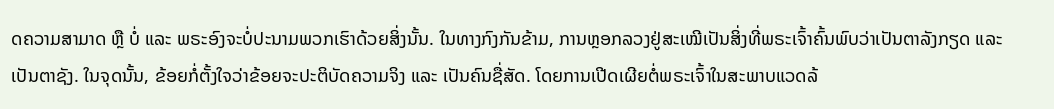ດຄວາມສາມາດ ຫຼື ບໍ່ ແລະ ພຣະອົງຈະບໍ່ປະນາມພວກເຮົາດ້ວຍສິ່ງນັ້ນ. ໃນທາງກົງກັນຂ້າມ, ການຫຼອກລວງຢູ່ສະເໝີເປັນສິ່ງທີ່ພຣະເຈົ້າຄົ້ນພົບວ່າເປັນຕາລັງກຽດ ແລະ ເປັນຕາຊັງ. ໃນຈຸດນັ້ນ, ຂ້ອຍກໍ່ຕັ້ງໃຈວ່າຂ້ອຍຈະປະຕິບັດຄວາມຈິງ ແລະ ເປັນຄົນຊື່ສັດ. ໂດຍການເປີດເຜີຍຕໍ່ພຣະເຈົ້າໃນສະພາບແວດລ້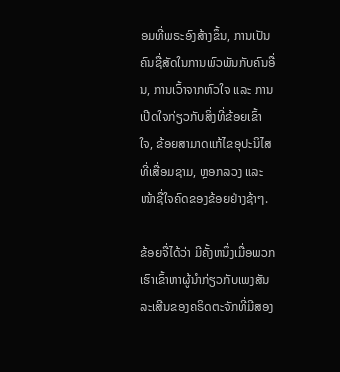ອມທີ່ພຣະອົງສ້າງຂຶ້ນ, ການເປັນຄົນຊື່ສັດໃນການພົວພັນກັບຄົນອື່ນ, ການເວົ້າຈາກຫົວໃຈ ແລະ ການເປີດໃຈກ່ຽວກັບສິ່ງທີ່ຂ້ອຍເຂົ້າໃຈ, ຂ້ອຍສາມາດແກ້ໄຂອຸປະນິໄສທີ່ເສື່ອມຊາມ, ຫຼອກລວງ ແລະ ໜ້າຊື່ໃຈຄົດຂອງຂ້ອຍຢ່າງຊ້າໆ.

ຂ້ອຍຈື່ໄດ້ວ່າ ມີຄັ້ງຫນຶ່ງເມື່ອພວກເຮົາເຂົ້າຫາຜູ້ນໍາກ່ຽວກັບເພງສັນລະເສີນຂອງຄຣິດຕະຈັກທີ່ມີສອງ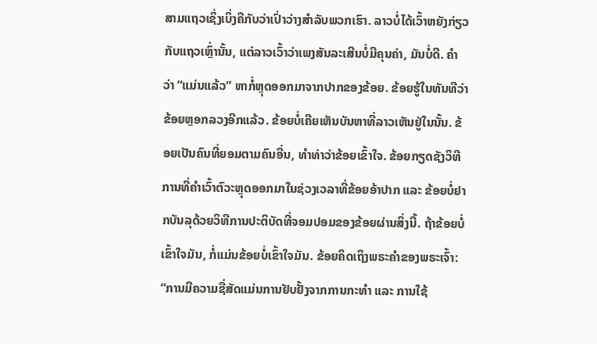ສາມແຖວເຊິ່ງເບິ່ງຄືກັບວ່າເປົ່າວ່າງສໍາລັບພວກເຮົາ. ລາວບໍ່ໄດ້ເວົ້າຫຍັງກ່ຽວກັບແຖວເຫຼົ່ານັ້ນ, ແຕ່ລາວເວົ້າວ່າເພງສັນລະເສີນບໍ່ມີຄຸນຄ່າ, ມັນບໍ່ດີ. ຄຳ ວ່າ “ແມ່ນແລ້ວ” ຫາກໍ່ຫຼຸດອອກມາຈາກປາກຂອງຂ້ອຍ. ຂ້ອຍຮູ້ໃນທັນທີວ່າຂ້ອຍຫຼອກລວງອີກແລ້ວ. ຂ້ອຍບໍ່ເຄີຍເຫັນບັນຫາທີ່ລາວເຫັນຢູ່ໃນນັ້ນ. ຂ້ອຍເປັນຄົນທີ່ຍອມຕາມຄົນອື່ນ, ທຳທ່າວ່າຂ້ອຍເຂົ້າໃຈ. ຂ້ອຍກຽດຊັງວິທີການທີ່ຄຳເວົ້າຕົວະຫຼຸດອອກມາໃນຊ່ວງເວລາທີ່ຂ້ອຍອ້າປາກ ແລະ ຂ້ອຍບໍ່ຢາກບັນລຸດ້ວຍວິທີການປະຕິບັດທີ່ຈອມປອມຂອງຂ້ອຍຜ່ານສິ່ງນີ້. ຖ້າຂ້ອຍບໍ່ເຂົ້າໃຈມັນ, ກໍ່ແມ່ນຂ້ອຍບໍ່ເຂົ້າໃຈມັນ. ຂ້ອຍຄິດເຖິງພຣະຄໍາຂອງພຣະເຈົ້າ: “ການມີຄວາມຊື່ສັດແມ່ນການຢັບຢັ້ງຈາກການກະທໍາ ແລະ ການໃຊ້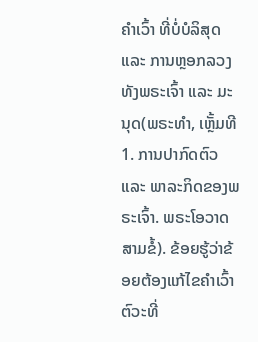ຄໍາເວົ້າ ທີ່ບໍ່ບໍລິສຸດ ແລະ ການຫຼອກລວງທັງພຣະເຈົ້າ ແລະ ມະນຸດ(ພຣະທຳ, ເຫຼັ້ມທີ 1. ການປາກົດຕົວ ແລະ ພາລະກິດຂອງພຣະເຈົ້າ. ພຣະໂອວາດສາມຂໍ້). ຂ້ອຍຮູ້ວ່າຂ້ອຍຕ້ອງແກ້ໄຂຄຳເວົ້າຕົວະທີ່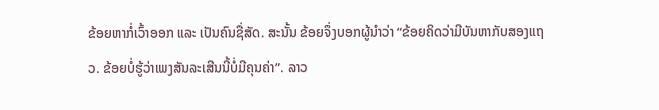ຂ້ອຍຫາກໍ່ເວົ້າອອກ ແລະ ເປັນຄົນຊື່ສັດ. ສະນັ້ນ ຂ້ອຍຈຶ່ງບອກຜູ້ນໍາວ່າ “ຂ້ອຍຄິດວ່າມີບັນຫາກັບສອງແຖວ. ຂ້ອຍບໍ່ຮູ້ວ່າເພງສັນລະເສີນນີ້ບໍ່ມີຄຸນຄ່າ”. ລາວ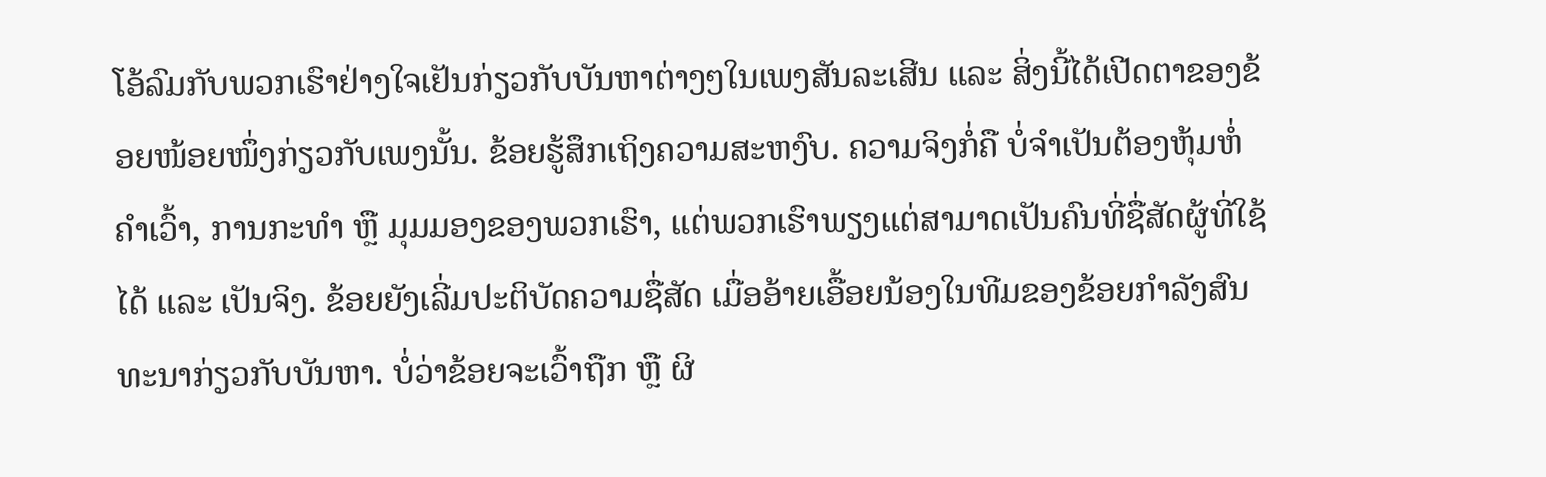ໂອ້ລົມກັບພວກເຮົາຢ່າງໃຈເຢັນກ່ຽວກັບບັນຫາຕ່າງໆໃນເພງສັນລະເສີນ ແລະ ສິ່ງນີ້ໄດ້ເປີດຕາຂອງຂ້ອຍໜ້ອຍໜຶ່ງກ່ຽວກັບເພງນັ້ນ. ຂ້ອຍຮູ້ສຶກເຖິງຄວາມສະຫງົບ. ຄວາມຈິງກໍ່ຄື ບໍ່ຈຳເປັນຕ້ອງຫຸ້ມຫໍ່ຄຳເວົ້າ, ການກະທຳ ຫຼື ມຸມມອງຂອງພວກເຮົາ, ແຕ່ພວກເຮົາພຽງແຕ່ສາມາດເປັນຄົນທີ່ຊື່ສັດຜູ້ທີ່ໃຊ້ໄດ້ ແລະ ເປັນຈິງ. ຂ້ອຍຍັງເລີ່ມປະຕິບັດຄວາມຊື່ສັດ ເມື່ອອ້າຍເອື້ອຍນ້ອງໃນທີມຂອງຂ້ອຍກຳລັງສົນທະນາກ່ຽວກັບບັນຫາ. ບໍ່ວ່າຂ້ອຍຈະເວົ້າຖືກ ຫຼື ຜິ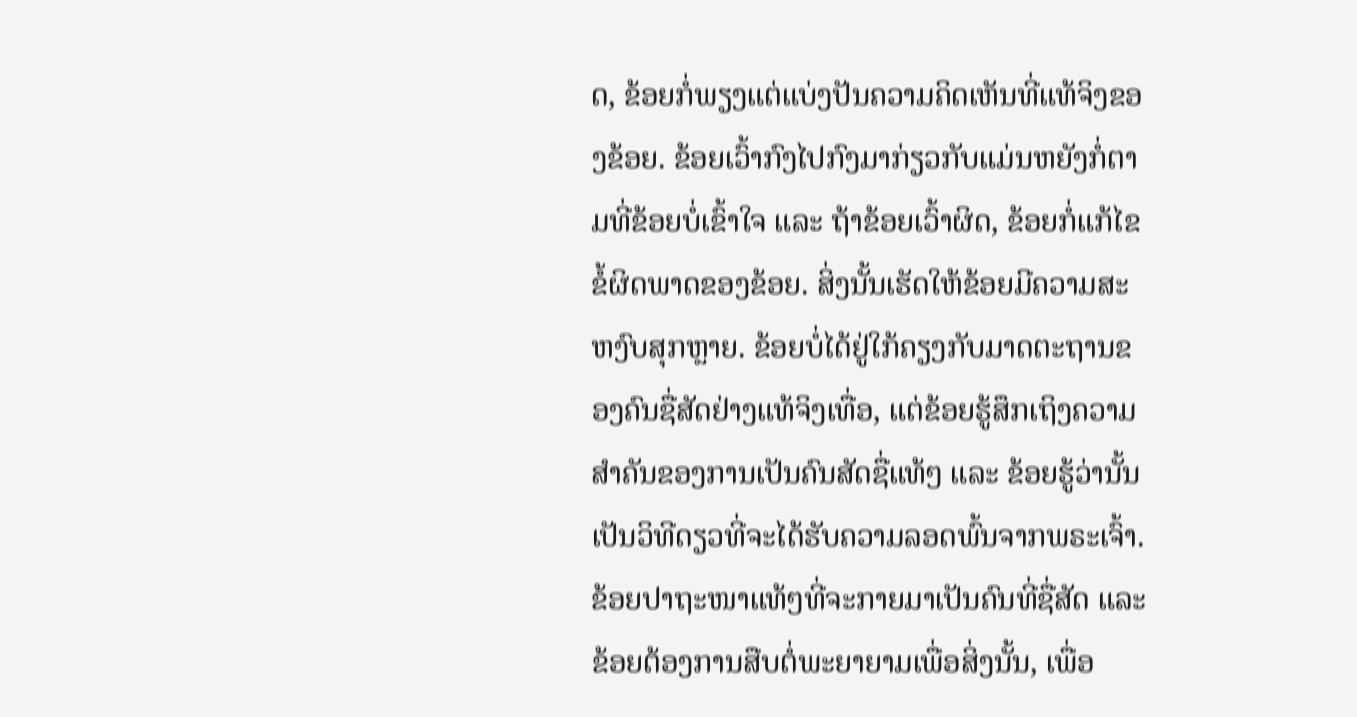ດ, ຂ້ອຍກໍ່ພຽງແຕ່ແບ່ງປັນຄວາມຄິດເຫັນທີ່ແທ້ຈິງຂອງຂ້ອຍ. ຂ້ອຍເວົ້າກົງໄປກົງມາກ່ຽວກັບແມ່ນຫຍັງກໍ່ຕາມທີ່ຂ້ອຍບໍ່ເຂົ້າໃຈ ແລະ ຖ້າຂ້ອຍເວົ້າຜິດ, ຂ້ອຍກໍ່ແກ້ໄຂຂໍ້ຜິດພາດຂອງຂ້ອຍ. ສິ່ງນັ້ນເຮັດໃຫ້ຂ້ອຍມີຄວາມສະຫງົບສຸກຫຼາຍ. ຂ້ອຍບໍ່ໄດ້ຢູ່ໃກ້ຄຽງກັບມາດຕະຖານຂອງຄົນຊື່ສັດຢ່າງແທ້ຈິງເທື່ອ, ແຕ່ຂ້ອຍຮູ້ສຶກເຖິງຄວາມສໍາຄັນຂອງການເປັນຄົນສັດຊື່ແທ້ໆ ແລະ ຂ້ອຍຮູ້ວ່ານັ້ນເປັນວິທີດຽວທີ່ຈະໄດ້ຮັບຄວາມລອດພົ້ນຈາກພຣະເຈົ້າ. ຂ້ອຍປາຖະໜາແທ້ໆທີ່ຈະກາຍມາເປັນຄົນທີ່ຊື່ສັດ ແລະ ຂ້ອຍຕ້ອງການສືບຕໍ່ພະຍາຍາມເພື່ອສິ່ງນັ້ນ, ເພື່ອ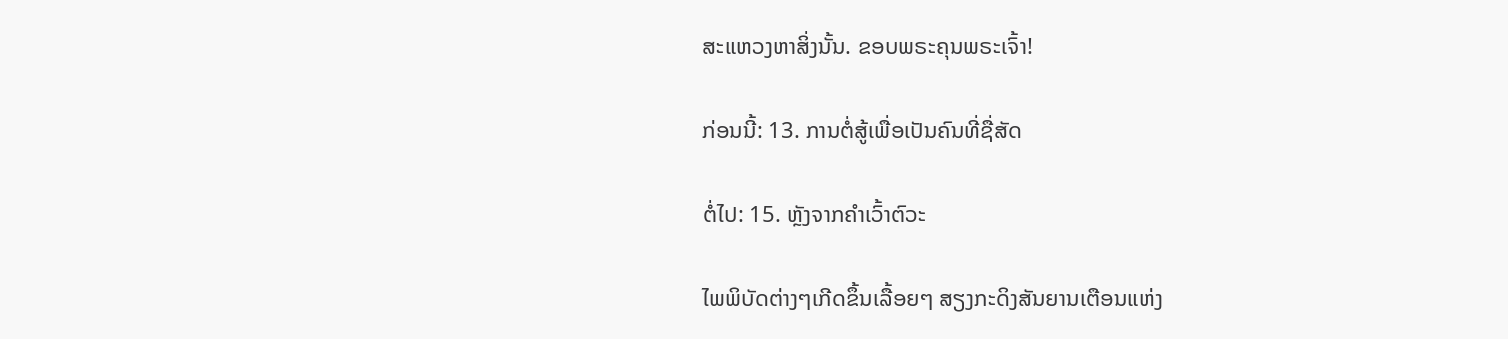ສະແຫວງຫາສິ່ງນັ້ນ. ຂອບພຣະຄຸນພຣະເຈົ້າ!

ກ່ອນນີ້: 13. ການຕໍ່ສູ້ເພື່ອເປັນຄົນທີ່ຊື່ສັດ

ຕໍ່ໄປ: 15. ຫຼັງຈາກຄຳເວົ້າຕົວະ

ໄພພິບັດຕ່າງໆເກີດຂຶ້ນເລື້ອຍໆ ສຽງກະດິງສັນຍານເຕືອນແຫ່ງ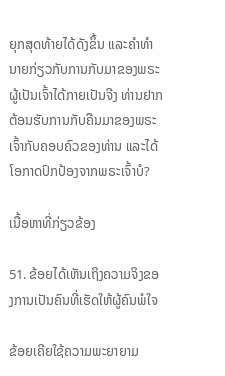ຍຸກສຸດທ້າຍໄດ້ດັງຂຶ້ນ ແລະຄໍາທໍານາຍກ່ຽວກັບການກັບມາຂອງພຣະຜູ້ເປັນເຈົ້າໄດ້ກາຍເປັນຈີງ ທ່ານຢາກຕ້ອນຮັບການກັບຄືນມາຂອງພຣະເຈົ້າກັບຄອບຄົວຂອງທ່ານ ແລະໄດ້ໂອກາດປົກປ້ອງຈາກພຣະເຈົ້າບໍ?

ເນື້ອຫາທີ່ກ່ຽວຂ້ອງ

51. ຂ້ອຍໄດ້ເຫັນເຖິງຄວາມຈິງຂອງການເປັນຄົນທີ່ເຮັດໃຫ້ຜູ້ຄົນພໍໃຈ

ຂ້ອຍເຄີຍໃຊ້ຄວາມພະຍາຍາມ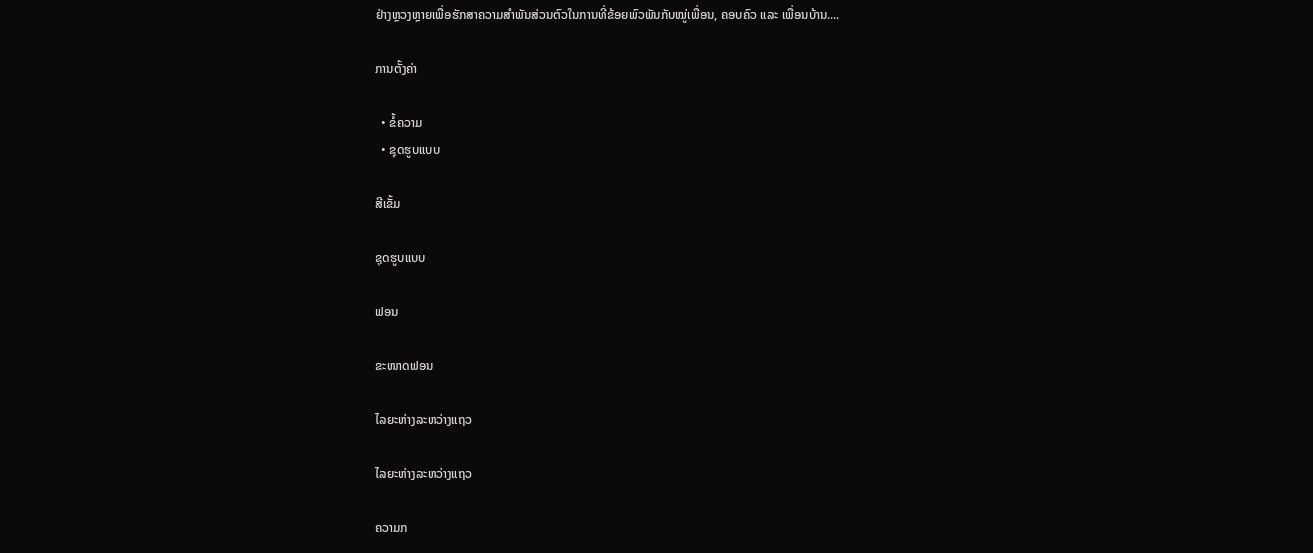ຢ່າງຫຼວງຫຼາຍເພື່ອຮັກສາຄວາມສຳພັນສ່ວນຕົວໃນການທີ່ຂ້ອຍພົວພັນກັບໝູ່ເພື່ອນ, ຄອບຄົວ ແລະ ເພື່ອນບ້ານ....

ການຕັ້ງຄ່າ

  • ຂໍ້ຄວາມ
  • ຊຸດຮູບແບບ

ສີເຂັ້ມ

ຊຸດຮູບແບບ

ຟອນ

ຂະໜາດຟອນ

ໄລຍະຫ່າງລະຫວ່າງແຖວ

ໄລຍະຫ່າງລະຫວ່າງແຖວ

ຄວາມກ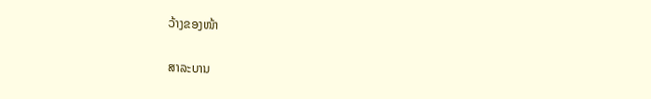ວ້າງຂອງໜ້າ

ສາລະບານ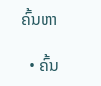ຄົ້ນຫາ

  • ຄົ້ນ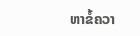ຫາຂໍ້ຄວາ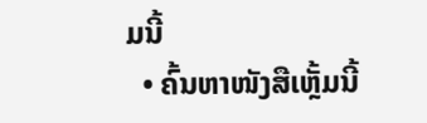ມນີ້
  • ຄົ້ນຫາໜັງສືເຫຼັ້ມນີ້